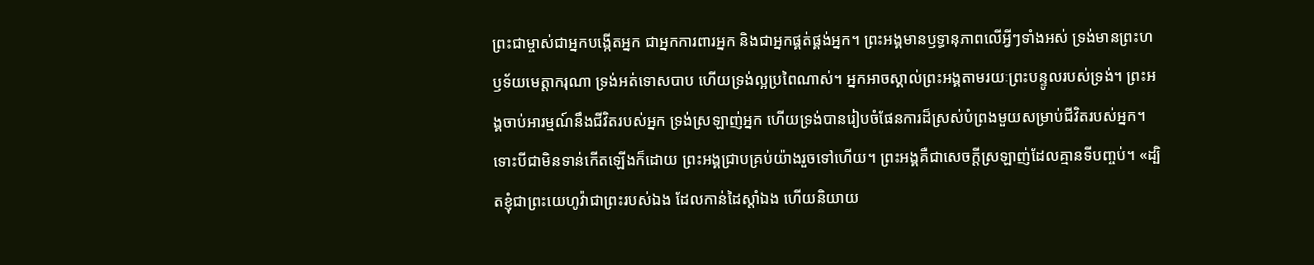ព្រះជាម្ចាស់ជាអ្នកបង្កើតអ្នក ជាអ្នកការពារអ្នក និងជាអ្នកផ្គត់ផ្គង់អ្នក។ ព្រះអង្គមានឫទ្ធានុភាពលើអ្វីៗទាំងអស់ ទ្រង់មានព្រះហឫទ័យមេត្តាករុណា ទ្រង់អត់ទោសបាប ហើយទ្រង់ល្អប្រពៃណាស់។ អ្នកអាចស្គាល់ព្រះអង្គតាមរយៈព្រះបន្ទូលរបស់ទ្រង់។ ព្រះអង្គចាប់អារម្មណ៍នឹងជីវិតរបស់អ្នក ទ្រង់ស្រឡាញ់អ្នក ហើយទ្រង់បានរៀបចំផែនការដ៏ស្រស់បំព្រងមួយសម្រាប់ជីវិតរបស់អ្នក។ ទោះបីជាមិនទាន់កើតឡើងក៏ដោយ ព្រះអង្គជ្រាបគ្រប់យ៉ាងរួចទៅហើយ។ ព្រះអង្គគឺជាសេចក្តីស្រឡាញ់ដែលគ្មានទីបញ្ចប់។ «ដ្បិតខ្ញុំជាព្រះយេហូវ៉ាជាព្រះរបស់ឯង ដែលកាន់ដៃស្តាំឯង ហើយនិយាយ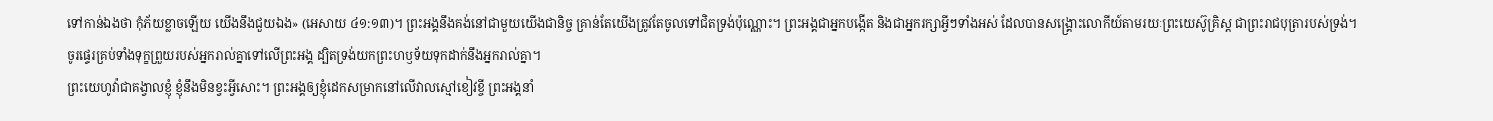ទៅកាន់ឯងថា កុំភ័យខ្លាចឡើយ យើងនឹងជួយឯង» (អេសាយ ៤១:១៣)។ ព្រះអង្គនឹងគង់នៅជាមួយយើងជានិច្ច គ្រាន់តែយើងត្រូវតែចូលទៅជិតទ្រង់ប៉ុណ្ណោះ។ ព្រះអង្គជាអ្នកបង្កើត និងជាអ្នករក្សាអ្វីៗទាំងអស់ ដែលបានសង្គ្រោះលោកីយ៍តាមរយៈព្រះយេស៊ូគ្រិស្ត ជាព្រះរាជបុត្រារបស់ទ្រង់។
ចូរផ្ទេរគ្រប់ទាំងទុក្ខព្រួយរបស់អ្នករាល់គ្នាទៅលើព្រះអង្គ ដ្បិតទ្រង់យកព្រះហឫទ័យទុកដាក់នឹងអ្នករាល់គ្នា។
ព្រះយេហូវ៉ាជាគង្វាលខ្ញុំ ខ្ញុំនឹងមិនខ្វះអ្វីសោះ។ ព្រះអង្គឲ្យខ្ញុំដេកសម្រាកនៅលើវាលស្មៅខៀវខ្ចី ព្រះអង្គនាំ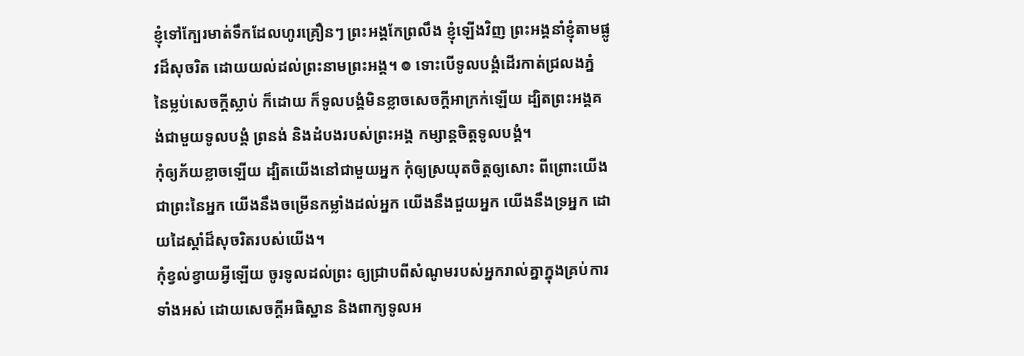ខ្ញុំទៅក្បែរមាត់ទឹកដែលហូរគ្រឿនៗ ព្រះអង្គកែព្រលឹង ខ្ញុំឡើងវិញ ព្រះអង្គនាំខ្ញុំតាមផ្លូវដ៏សុចរិត ដោយយល់ដល់ព្រះនាមព្រះអង្គ។ ៙ ទោះបើទូលបង្គំដើរកាត់ជ្រលងភ្នំ នៃម្លប់សេចក្ដីស្លាប់ ក៏ដោយ ក៏ទូលបង្គំមិនខ្លាចសេចក្ដីអាក្រក់ឡើយ ដ្បិតព្រះអង្គគង់ជាមួយទូលបង្គំ ព្រនង់ និងដំបងរបស់ព្រះអង្គ កម្សាន្តចិត្តទូលបង្គំ។
កុំឲ្យភ័យខ្លាចឡើយ ដ្បិតយើងនៅជាមួយអ្នក កុំឲ្យស្រយុតចិត្តឲ្យសោះ ពីព្រោះយើងជាព្រះនៃអ្នក យើងនឹងចម្រើនកម្លាំងដល់អ្នក យើងនឹងជួយអ្នក យើងនឹងទ្រអ្នក ដោយដៃស្តាំដ៏សុចរិតរបស់យើង។
កុំខ្វល់ខ្វាយអ្វីឡើយ ចូរទូលដល់ព្រះ ឲ្យជ្រាបពីសំណូមរបស់អ្នករាល់គ្នាក្នុងគ្រប់ការទាំងអស់ ដោយសេចក្ដីអធិស្ឋាន និងពាក្យទូលអ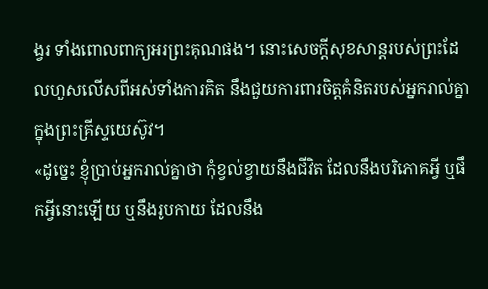ង្វរ ទាំងពោលពាក្យអរព្រះគុណផង។ នោះសេចក្ដីសុខសាន្តរបស់ព្រះដែលហួសលើសពីអស់ទាំងការគិត នឹងជួយការពារចិត្តគំនិតរបស់អ្នករាល់គ្នា ក្នុងព្រះគ្រីស្ទយេស៊ូវ។
«ដូច្នេះ ខ្ញុំប្រាប់អ្នករាល់គ្នាថា កុំខ្វល់ខ្វាយនឹងជីវិត ដែលនឹងបរិភោគអ្វី ឬផឹកអ្វីនោះឡើយ ឬនឹងរូបកាយ ដែលនឹង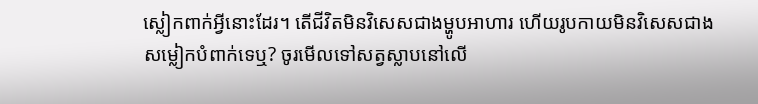ស្លៀកពាក់អ្វីនោះដែរ។ តើជីវិតមិនវិសេសជាងម្ហូបអាហារ ហើយរូបកាយមិនវិសេសជាងសម្លៀកបំពាក់ទេឬ? ចូរមើលទៅសត្វស្លាបនៅលើ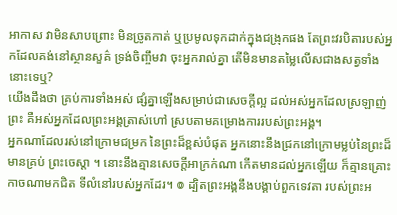អាកាស វាមិនសាបព្រោះ មិនច្រូតកាត់ ឬប្រមូលទុកដាក់ក្នុងជង្រុកផង តែព្រះវរបិតារបស់អ្នកដែលគង់នៅស្ថានសួគ៌ ទ្រង់ចិញ្ចឹមវា ចុះអ្នករាល់គ្នា តើមិនមានតម្លៃលើសជាងសត្វទាំងនោះទេឬ?
យើងដឹងថា គ្រប់ការទាំងអស់ ផ្សំគ្នាឡើងសម្រាប់ជាសេចក្តីល្អ ដល់អស់អ្នកដែលស្រឡាញ់ព្រះ គឺអស់អ្នកដែលព្រះអង្គត្រាស់ហៅ ស្របតាមគម្រោងការរបស់ព្រះអង្គ។
អ្នកណាដែលរស់នៅក្រោមជម្រក នៃព្រះដ៏ខ្ពស់បំផុត អ្នកនោះនឹងជ្រកនៅក្រោមម្លប់នៃព្រះដ៏មានគ្រប់ ព្រះចេស្តា ។ នោះនឹងគ្មានសេចក្ដីអាក្រក់ណា កើតមានដល់អ្នកឡើយ ក៏គ្មានគ្រោះកាចណាមកជិត ទីលំនៅរបស់អ្នកដែរ។ ៙ ដ្បិតព្រះអង្គនឹងបង្គាប់ពួកទេវតា របស់ព្រះអ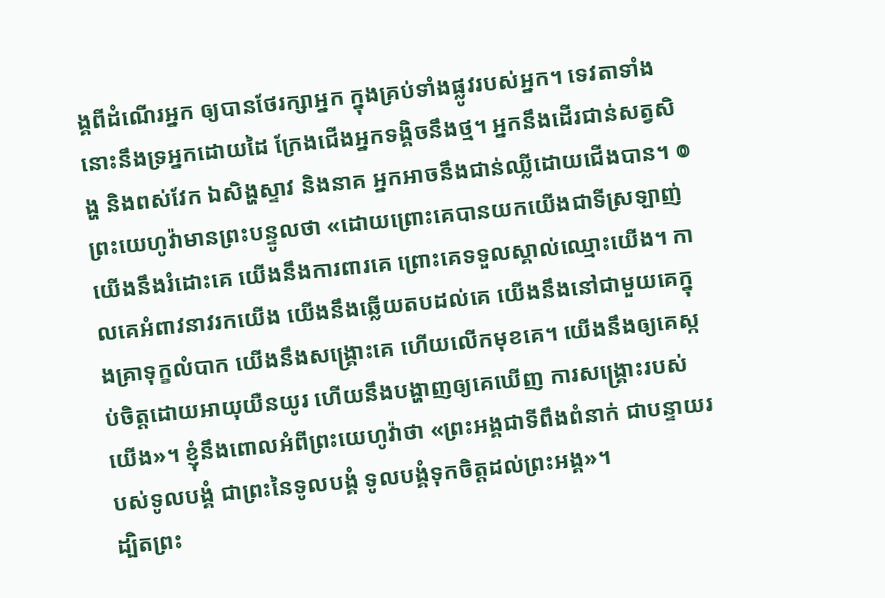ង្គពីដំណើរអ្នក ឲ្យបានថែរក្សាអ្នក ក្នុងគ្រប់ទាំងផ្លូវរបស់អ្នក។ ទេវតាទាំងនោះនឹងទ្រអ្នកដោយដៃ ក្រែងជើងអ្នកទង្គិចនឹងថ្ម។ អ្នកនឹងដើរជាន់សត្វសិង្ហ និងពស់វែក ឯសិង្ហស្ទាវ និងនាគ អ្នកអាចនឹងជាន់ឈ្លីដោយជើងបាន។ ៙ ព្រះយេហូវ៉ាមានព្រះបន្ទូលថា «ដោយព្រោះគេបានយកយើងជាទីស្រឡាញ់ យើងនឹងរំដោះគេ យើងនឹងការពារគេ ព្រោះគេទទួលស្គាល់ឈ្មោះយើង។ កាលគេអំពាវនាវរកយើង យើងនឹងឆ្លើយតបដល់គេ យើងនឹងនៅជាមួយគេក្នុងគ្រាទុក្ខលំបាក យើងនឹងសង្គ្រោះគេ ហើយលើកមុខគេ។ យើងនឹងឲ្យគេស្កប់ចិត្តដោយអាយុយឺនយូរ ហើយនឹងបង្ហាញឲ្យគេឃើញ ការសង្គ្រោះរបស់យើង»។ ខ្ញុំនឹងពោលអំពីព្រះយេហូវ៉ាថា «ព្រះអង្គជាទីពឹងពំនាក់ ជាបន្ទាយរបស់ទូលបង្គំ ជាព្រះនៃទូលបង្គំ ទូលបង្គំទុកចិត្តដល់ព្រះអង្គ»។
ដ្បិតព្រះ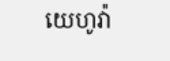យេហូវ៉ា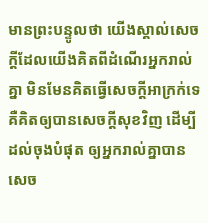មានព្រះបន្ទូលថា យើងស្គាល់សេចក្ដីដែលយើងគិតពីដំណើរអ្នករាល់គ្នា មិនមែនគិតធ្វើសេចក្ដីអាក្រក់ទេ គឺគិតឲ្យបានសេចក្ដីសុខវិញ ដើម្បីដល់ចុងបំផុត ឲ្យអ្នករាល់គ្នាបានសេច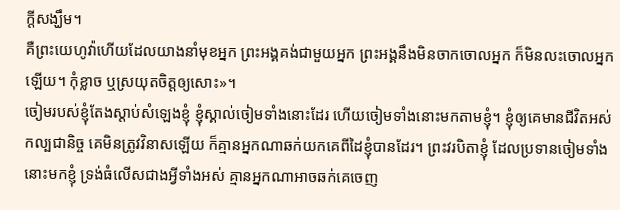ក្ដីសង្ឃឹម។
គឺព្រះយេហូវ៉ាហើយដែលយាងនាំមុខអ្នក ព្រះអង្គគង់ជាមួយអ្នក ព្រះអង្គនឹងមិនចាកចោលអ្នក ក៏មិនលះចោលអ្នកឡើយ។ កុំខ្លាច ឬស្រយុតចិត្តឲ្យសោះ»។
ចៀមរបស់ខ្ញុំតែងស្តាប់សំឡេងខ្ញុំ ខ្ញុំស្គាល់ចៀមទាំងនោះដែរ ហើយចៀមទាំងនោះមកតាមខ្ញុំ។ ខ្ញុំឲ្យគេមានជីវិតអស់កល្បជានិច្ច គេមិនត្រូវវិនាសឡើយ ក៏គ្មានអ្នកណាឆក់យកគេពីដៃខ្ញុំបានដែរ។ ព្រះវរបិតាខ្ញុំ ដែលប្រទានចៀមទាំងនោះមកខ្ញុំ ទ្រង់ធំលើសជាងអ្វីទាំងអស់ គ្មានអ្នកណាអាចឆក់គេចេញ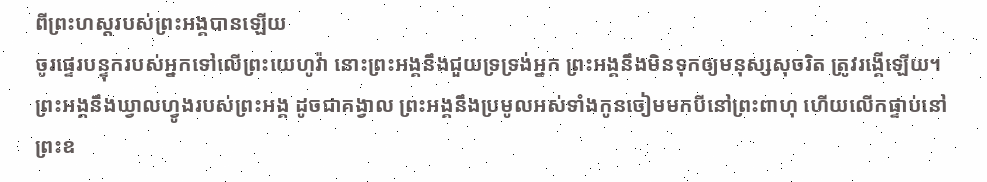ពីព្រះហស្តរបស់ព្រះអង្គបានឡើយ
ចូរផ្ទេរបន្ទុករបស់អ្នកទៅលើព្រះយេហូវ៉ា នោះព្រះអង្គនឹងជួយទ្រទ្រង់អ្នក ព្រះអង្គនឹងមិនទុកឲ្យមនុស្សសុចរិត ត្រូវរង្គើឡើយ។
ព្រះអង្គនឹងឃ្វាលហ្វូងរបស់ព្រះអង្គ ដូចជាគង្វាល ព្រះអង្គនឹងប្រមូលអស់ទាំងកូនចៀមមកបីនៅព្រះពាហុ ហើយលើកផ្ទាប់នៅព្រះឧ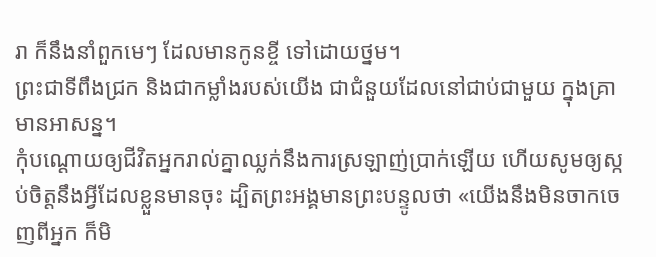រា ក៏នឹងនាំពួកមេៗ ដែលមានកូនខ្ចី ទៅដោយថ្នម។
ព្រះជាទីពឹងជ្រក និងជាកម្លាំងរបស់យើង ជាជំនួយដែលនៅជាប់ជាមួយ ក្នុងគ្រាមានអាសន្ន។
កុំបណ្ដោយឲ្យជីវិតអ្នករាល់គ្នាឈ្លក់នឹងការស្រឡាញ់ប្រាក់ឡើយ ហើយសូមឲ្យស្កប់ចិត្តនឹងអ្វីដែលខ្លួនមានចុះ ដ្បិតព្រះអង្គមានព្រះបន្ទូលថា «យើងនឹងមិនចាកចេញពីអ្នក ក៏មិ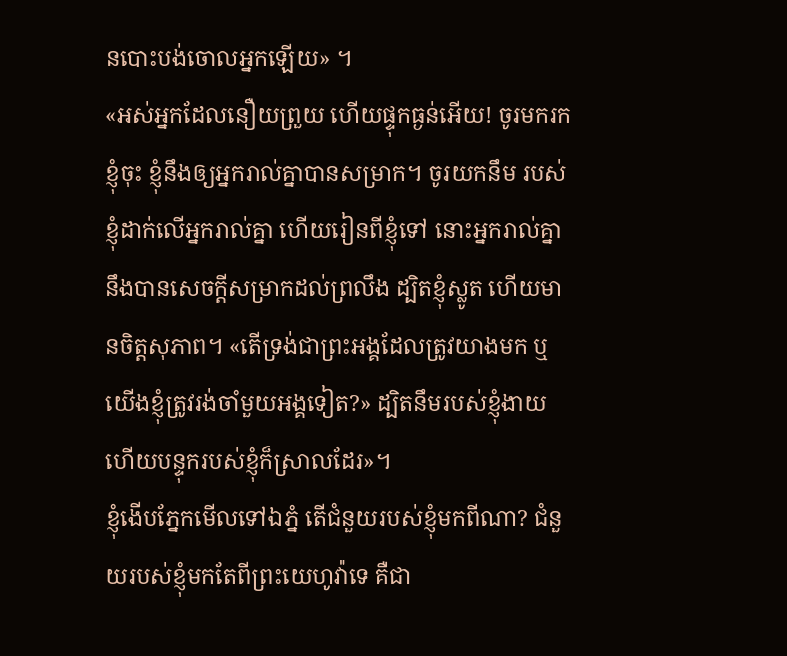នបោះបង់ចោលអ្នកឡើយ» ។
«អស់អ្នកដែលនឿយព្រួយ ហើយផ្ទុកធ្ងន់អើយ! ចូរមករកខ្ញុំចុះ ខ្ញុំនឹងឲ្យអ្នករាល់គ្នាបានសម្រាក។ ចូរយកនឹម របស់ខ្ញុំដាក់លើអ្នករាល់គ្នា ហើយរៀនពីខ្ញុំទៅ នោះអ្នករាល់គ្នានឹងបានសេចក្តីសម្រាកដល់ព្រលឹង ដ្បិតខ្ញុំស្លូត ហើយមានចិត្តសុភាព។ «តើទ្រង់ជាព្រះអង្គដែលត្រូវយាងមក ឬយើងខ្ញុំត្រូវរង់ចាំមួយអង្គទៀត?» ដ្បិតនឹមរបស់ខ្ញុំងាយ ហើយបន្ទុករបស់ខ្ញុំក៏ស្រាលដែរ»។
ខ្ញុំងើបភ្នែកមើលទៅឯភ្នំ តើជំនួយរបស់ខ្ញុំមកពីណា? ជំនួយរបស់ខ្ញុំមកតែពីព្រះយេហូវ៉ាទេ គឺជា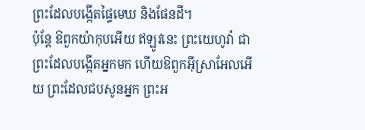ព្រះដែលបង្កើតផ្ទៃមេឃ និងផែនដី។
ប៉ុន្តែ ឱពួកយ៉ាកុបអើយ ឥឡូវនេះ ព្រះយេហូវ៉ា ជាព្រះដែលបង្កើតអ្នកមក ហើយឱពួកអ៊ីស្រាអែលអើយ ព្រះដែលជបសូនអ្នក ព្រះអ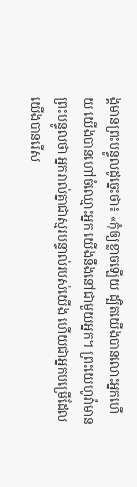ង្គមានព្រះបន្ទូលដូច្នេះថា៖ «កុំឲ្យខ្លាចឡើយ ដ្បិតយើងបានលោះអ្នកហើយ យើងបានហៅចំឈ្មោះអ្នក យើងនឹងនៅជាមួយអ្នក។ ព្រះយេហូវ៉ាមានព្រះបន្ទូលថា អ្នករាល់គ្នាជាស្មរបន្ទាល់របស់យើង ហើយជាអ្នកបម្រើដែលយើងបានរើស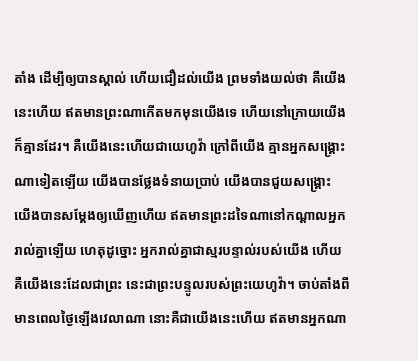តាំង ដើម្បីឲ្យបានស្គាល់ ហើយជឿដល់យើង ព្រមទាំងយល់ថា គឺយើងនេះហើយ ឥតមានព្រះណាកើតមកមុនយើងទេ ហើយនៅក្រោយយើងក៏គ្មានដែរ។ គឺយើងនេះហើយជាយេហូវ៉ា ក្រៅពីយើង គ្មានអ្នកសង្គ្រោះណាទៀតឡើយ យើងបានថ្លែងទំនាយប្រាប់ យើងបានជួយសង្គ្រោះ យើងបានសម្ដែងឲ្យឃើញហើយ ឥតមានព្រះដទៃណានៅកណ្ដាលអ្នករាល់គ្នាឡើយ ហេតុដូច្នោះ អ្នករាល់គ្នាជាស្មរបន្ទាល់របស់យើង ហើយគឺយើងនេះដែលជាព្រះ នេះជាព្រះបន្ទូលរបស់ព្រះយេហូវ៉ា។ ចាប់តាំងពីមានពេលថ្ងៃឡើងវេលាណា នោះគឺជាយើងនេះហើយ ឥតមានអ្នកណា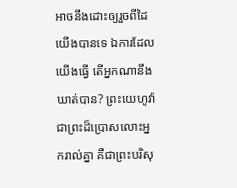អាចនឹងដោះឲ្យរួចពីដៃយើងបានទេ ឯការដែលយើងធ្វើ តើអ្នកណានឹងឃាត់បាន? ព្រះយេហូវ៉ា ជាព្រះដ៏ប្រោសលោះអ្នករាល់គ្នា គឺជាព្រះបរិសុ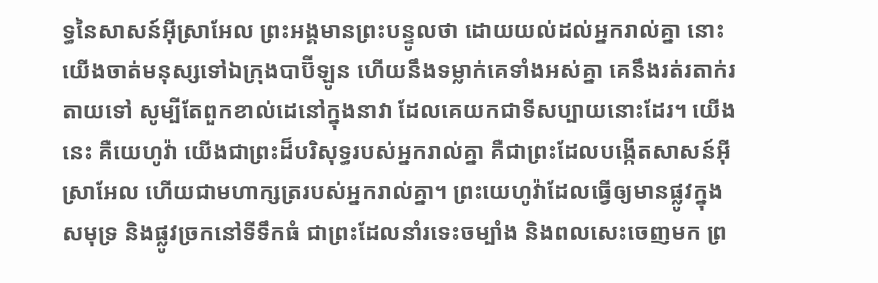ទ្ធនៃសាសន៍អ៊ីស្រាអែល ព្រះអង្គមានព្រះបន្ទូលថា ដោយយល់ដល់អ្នករាល់គ្នា នោះយើងចាត់មនុស្សទៅឯក្រុងបាប៊ីឡូន ហើយនឹងទម្លាក់គេទាំងអស់គ្នា គេនឹងរត់រតាក់រតាយទៅ សូម្បីតែពួកខាល់ដេនៅក្នុងនាវា ដែលគេយកជាទីសប្បាយនោះដែរ។ យើងនេះ គឺយេហូវ៉ា យើងជាព្រះដ៏បរិសុទ្ធរបស់អ្នករាល់គ្នា គឺជាព្រះដែលបង្កើតសាសន៍អ៊ីស្រាអែល ហើយជាមហាក្សត្ររបស់អ្នករាល់គ្នា។ ព្រះយេហូវ៉ាដែលធ្វើឲ្យមានផ្លូវក្នុងសមុទ្រ និងផ្លូវច្រកនៅទីទឹកធំ ជាព្រះដែលនាំរទេះចម្បាំង និងពលសេះចេញមក ព្រ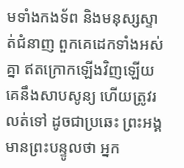មទាំងកងទ័ព និងមនុស្សស្ទាត់ជំនាញ ពួកគេដេកទាំងអស់គ្នា ឥតក្រោកឡើងវិញឡើយ គេនឹងសាបសូន្យ ហើយត្រូវរលត់ទៅ ដូចជាប្រឆេះ ព្រះអង្គមានព្រះបន្ទូលថា អ្នក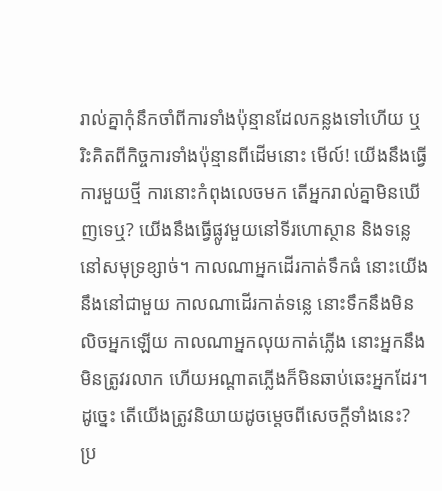រាល់គ្នាកុំនឹកចាំពីការទាំងប៉ុន្មានដែលកន្លងទៅហើយ ឬរិះគិតពីកិច្ចការទាំងប៉ុន្មានពីដើមនោះ មើល៍! យើងនឹងធ្វើការមួយថ្មី ការនោះកំពុងលេចមក តើអ្នករាល់គ្នាមិនឃើញទេឬ? យើងនឹងធ្វើផ្លូវមួយនៅទីរហោស្ថាន និងទន្លេនៅសមុទ្រខ្សាច់។ កាលណាអ្នកដើរកាត់ទឹកធំ នោះយើងនឹងនៅជាមួយ កាលណាដើរកាត់ទន្លេ នោះទឹកនឹងមិនលិចអ្នកឡើយ កាលណាអ្នកលុយកាត់ភ្លើង នោះអ្នកនឹងមិនត្រូវរលាក ហើយអណ្ដាតភ្លើងក៏មិនឆាប់ឆេះអ្នកដែរ។
ដូច្នេះ តើយើងត្រូវនិយាយដូចម្តេចពីសេចក្តីទាំងនេះ? ប្រ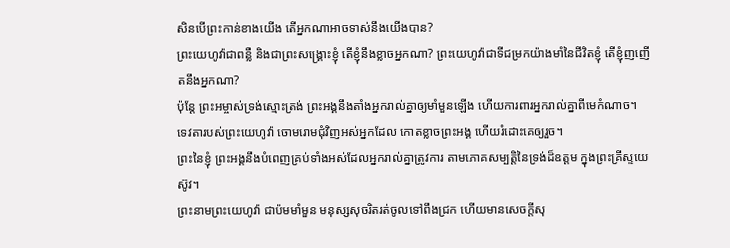សិនបើព្រះកាន់ខាងយើង តើអ្នកណាអាចទាស់នឹងយើងបាន?
ព្រះយេហូវ៉ាជាពន្លឺ និងជាព្រះសង្គ្រោះខ្ញុំ តើខ្ញុំនឹងខ្លាចអ្នកណា? ព្រះយេហូវ៉ាជាទីជម្រកយ៉ាងមាំនៃជីវិតខ្ញុំ តើខ្ញុំញញើតនឹងអ្នកណា?
ប៉ុន្ដែ ព្រះអម្ចាស់ទ្រង់ស្មោះត្រង់ ព្រះអង្គនឹងតាំងអ្នករាល់គ្នាឲ្យមាំមួនឡើង ហើយការពារអ្នករាល់គ្នាពីមេកំណាច។
ទេវតារបស់ព្រះយេហូវ៉ា ចោមរោមជុំវិញអស់អ្នកដែល កោតខ្លាចព្រះអង្គ ហើយរំដោះគេឲ្យរួច។
ព្រះនៃខ្ញុំ ព្រះអង្គនឹងបំពេញគ្រប់ទាំងអស់ដែលអ្នករាល់គ្នាត្រូវការ តាមភោគសម្បត្តិនៃទ្រង់ដ៏ឧត្តម ក្នុងព្រះគ្រីស្ទយេស៊ូវ។
ព្រះនាមព្រះយេហូវ៉ា ជាប៉មមាំមួន មនុស្សសុចរិតរត់ចូលទៅពឹងជ្រក ហើយមានសេចក្ដីសុ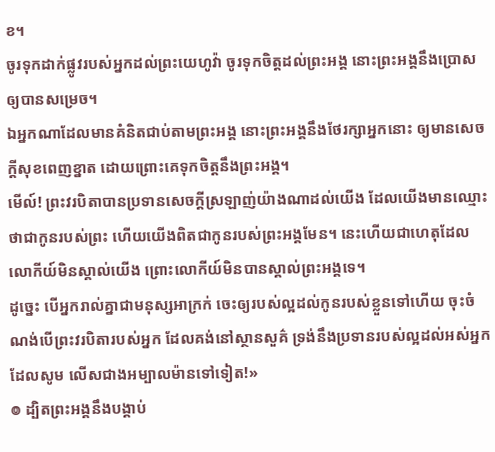ខ។
ចូរទុកដាក់ផ្លូវរបស់អ្នកដល់ព្រះយេហូវ៉ា ចូរទុកចិត្តដល់ព្រះអង្គ នោះព្រះអង្គនឹងប្រោសឲ្យបានសម្រេច។
ឯអ្នកណាដែលមានគំនិតជាប់តាមព្រះអង្គ នោះព្រះអង្គនឹងថែរក្សាអ្នកនោះ ឲ្យមានសេចក្ដីសុខពេញខ្នាត ដោយព្រោះគេទុកចិត្តនឹងព្រះអង្គ។
មើល៍! ព្រះវរបិតាបានប្រទានសេចក្ដីស្រឡាញ់យ៉ាងណាដល់យើង ដែលយើងមានឈ្មោះថាជាកូនរបស់ព្រះ ហើយយើងពិតជាកូនរបស់ព្រះអង្គមែន។ នេះហើយជាហេតុដែលលោកីយ៍មិនស្គាល់យើង ព្រោះលោកីយ៍មិនបានស្គាល់ព្រះអង្គទេ។
ដូច្នេះ បើអ្នករាល់គ្នាជាមនុស្សអាក្រក់ ចេះឲ្យរបស់ល្អដល់កូនរបស់ខ្លួនទៅហើយ ចុះចំណង់បើព្រះវរបិតារបស់អ្នក ដែលគង់នៅស្ថានសួគ៌ ទ្រង់នឹងប្រទានរបស់ល្អដល់អស់អ្នកដែលសូម លើសជាងអម្បាលម៉ានទៅទៀត!»
៙ ដ្បិតព្រះអង្គនឹងបង្គាប់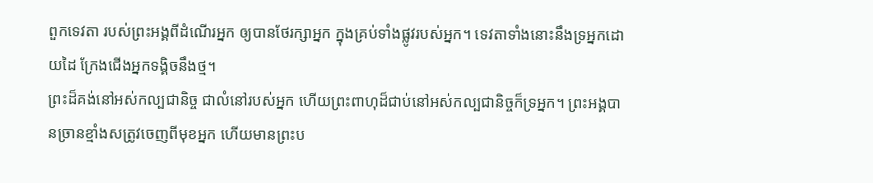ពួកទេវតា របស់ព្រះអង្គពីដំណើរអ្នក ឲ្យបានថែរក្សាអ្នក ក្នុងគ្រប់ទាំងផ្លូវរបស់អ្នក។ ទេវតាទាំងនោះនឹងទ្រអ្នកដោយដៃ ក្រែងជើងអ្នកទង្គិចនឹងថ្ម។
ព្រះដ៏គង់នៅអស់កល្បជានិច្ច ជាលំនៅរបស់អ្នក ហើយព្រះពាហុដ៏ជាប់នៅអស់កល្បជានិច្ចក៏ទ្រអ្នក។ ព្រះអង្គបានច្រានខ្មាំងសត្រូវចេញពីមុខអ្នក ហើយមានព្រះប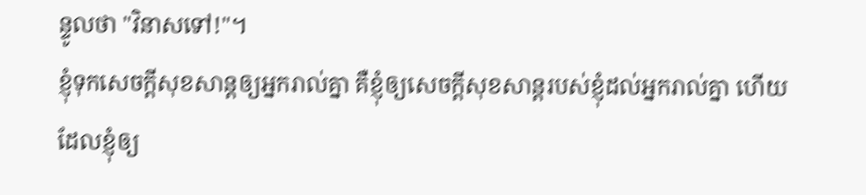ន្ទូលថា "វិនាសទៅ!"។
ខ្ញុំទុកសេចក្តីសុខសាន្តឲ្យអ្នករាល់គ្នា គឺខ្ញុំឲ្យសេចក្តីសុខសាន្តរបស់ខ្ញុំដល់អ្នករាល់គ្នា ហើយដែលខ្ញុំឲ្យ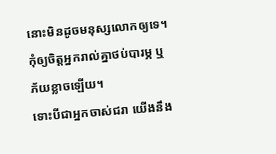នោះមិនដូចមនុស្សលោកឲ្យទេ។ កុំឲ្យចិត្តអ្នករាល់គ្នាថប់បារម្ភ ឬភ័យខ្លាចឡើយ។
ទោះបីជាអ្នកចាស់ជរា យើងនឹង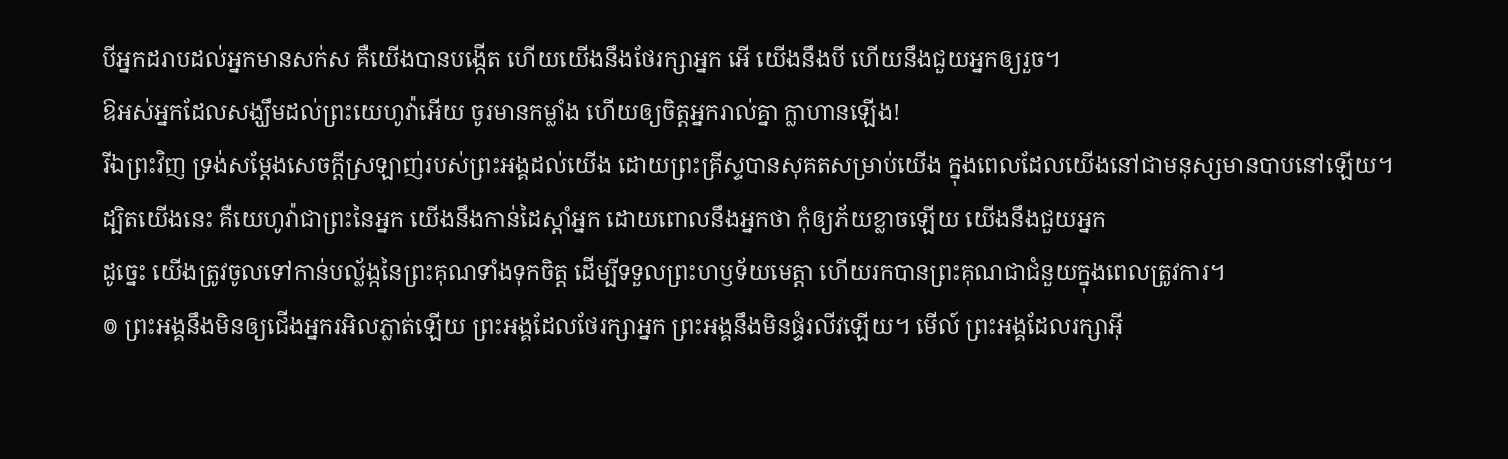បីអ្នកដរាបដល់អ្នកមានសក់ស គឺយើងបានបង្កើត ហើយយើងនឹងថែរក្សាអ្នក អើ យើងនឹងបី ហើយនឹងជួយអ្នកឲ្យរួច។
ឱអស់អ្នកដែលសង្ឃឹមដល់ព្រះយេហូវ៉ាអើយ ចូរមានកម្លាំង ហើយឲ្យចិត្តអ្នករាល់គ្នា ក្លាហានឡើង!
រីឯព្រះវិញ ទ្រង់សម្ដែងសេចក្តីស្រឡាញ់របស់ព្រះអង្គដល់យើង ដោយព្រះគ្រីស្ទបានសុគតសម្រាប់យើង ក្នុងពេលដែលយើងនៅជាមនុស្សមានបាបនៅឡើយ។
ដ្បិតយើងនេះ គឺយេហូវ៉ាជាព្រះនៃអ្នក យើងនឹងកាន់ដៃស្តាំអ្នក ដោយពោលនឹងអ្នកថា កុំឲ្យភ័យខ្លាចឡើយ យើងនឹងជួយអ្នក
ដូច្នេះ យើងត្រូវចូលទៅកាន់បល្ល័ង្កនៃព្រះគុណទាំងទុកចិត្ត ដើម្បីទទួលព្រះហឫទ័យមេត្តា ហើយរកបានព្រះគុណជាជំនួយក្នុងពេលត្រូវការ។
៙ ព្រះអង្គនឹងមិនឲ្យជើងអ្នករអិលភ្លាត់ឡើយ ព្រះអង្គដែលថែរក្សាអ្នក ព្រះអង្គនឹងមិនផ្ទំរលីវឡើយ។ មើល៍ ព្រះអង្គដែលរក្សាអ៊ី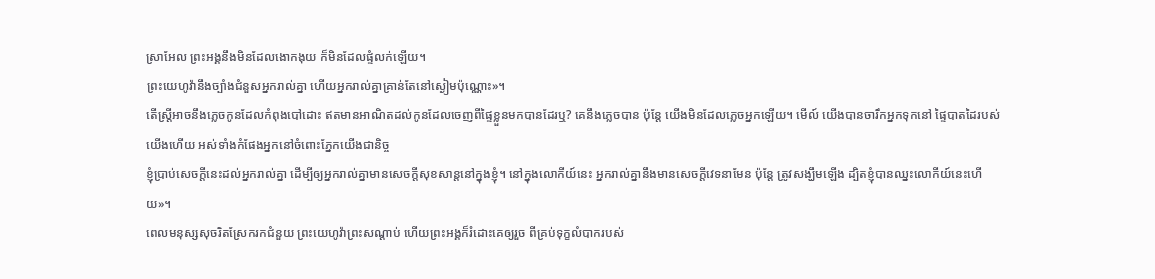ស្រាអែល ព្រះអង្គនឹងមិនដែលងោកងុយ ក៏មិនដែលផ្ទំលក់ឡើយ។
ព្រះយេហូវ៉ានឹងច្បាំងជំនួសអ្នករាល់គ្នា ហើយអ្នករាល់គ្នាគ្រាន់តែនៅស្ងៀមប៉ុណ្ណោះ»។
តើស្ត្រីអាចនឹងភ្លេចកូនដែលកំពុងបៅដោះ ឥតមានអាណិតដល់កូនដែលចេញពីផ្ទៃខ្លួនមកបានដែរឬ? គេនឹងភ្លេចបាន ប៉ុន្តែ យើងមិនដែលភ្លេចអ្នកឡើយ។ មើល៍ យើងបានចារឹកអ្នកទុកនៅ ផ្ទៃបាតដៃរបស់យើងហើយ អស់ទាំងកំផែងអ្នកនៅចំពោះភ្នែកយើងជានិច្ច
ខ្ញុំប្រាប់សេចក្ដីនេះដល់អ្នករាល់គ្នា ដើម្បីឲ្យអ្នករាល់គ្នាមានសេចក្តីសុខសាន្តនៅក្នុងខ្ញុំ។ នៅក្នុងលោកីយ៍នេះ អ្នករាល់គ្នានឹងមានសេចក្តីវេទនាមែន ប៉ុន្តែ ត្រូវសង្ឃឹមឡើង ដ្បិតខ្ញុំបានឈ្នះលោកីយ៍នេះហើយ»។
ពេលមនុស្សសុចរិតស្រែករកជំនួយ ព្រះយេហូវ៉ាព្រះសណ្ដាប់ ហើយព្រះអង្គក៏រំដោះគេឲ្យរួច ពីគ្រប់ទុក្ខលំបាករបស់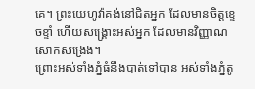គេ។ ព្រះយេហូវ៉ាគង់នៅជិតអ្នក ដែលមានចិត្តខ្ទេចខ្ទាំ ហើយសង្គ្រោះអស់អ្នក ដែលមានវិញ្ញាណសោកសង្រេង។
ព្រោះអស់ទាំងភ្នំធំនឹងបាត់ទៅបាន អស់ទាំងភ្នំតូ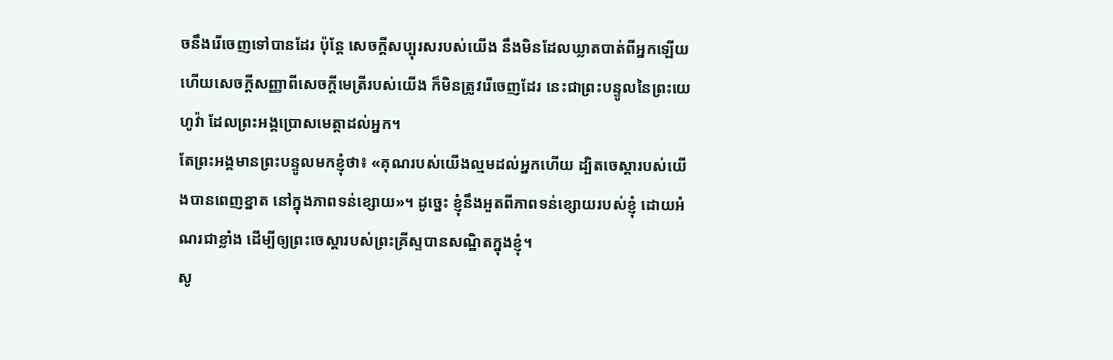ចនឹងរើចេញទៅបានដែរ ប៉ុន្តែ សេចក្ដីសប្បុរសរបស់យើង នឹងមិនដែលឃ្លាតបាត់ពីអ្នកឡើយ ហើយសេចក្ដីសញ្ញាពីសេចក្ដីមេត្រីរបស់យើង ក៏មិនត្រូវរើចេញដែរ នេះជាព្រះបន្ទូលនៃព្រះយេហូវ៉ា ដែលព្រះអង្គប្រោសមេត្តាដល់អ្នក។
តែព្រះអង្គមានព្រះបន្ទូលមកខ្ញុំថា៖ «គុណរបស់យើងល្មមដល់អ្នកហើយ ដ្បិតចេស្ដារបស់យើងបានពេញខ្នាត នៅក្នុងភាពទន់ខ្សោយ»។ ដូច្នេះ ខ្ញុំនឹងអួតពីភាពទន់ខ្សោយរបស់ខ្ញុំ ដោយអំណរជាខ្លាំង ដើម្បីឲ្យព្រះចេស្តារបស់ព្រះគ្រីស្ទបានសណ្ឋិតក្នុងខ្ញុំ។
សូ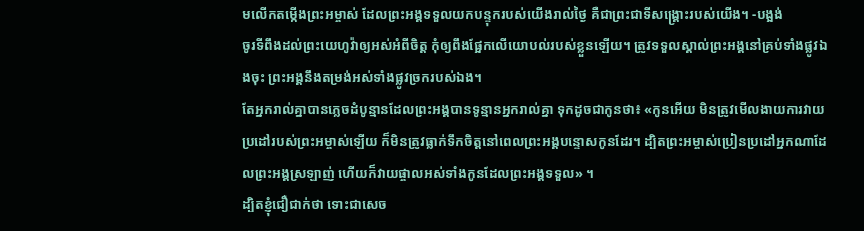មលើកតម្កើងព្រះអម្ចាស់ ដែលព្រះអង្គទទួលយកបន្ទុករបស់យើងរាល់ថ្ងៃ គឺជាព្រះជាទីសង្គ្រោះរបស់យើង។ -បង្អង់
ចូរទីពឹងដល់ព្រះយេហូវ៉ាឲ្យអស់អំពីចិត្ត កុំឲ្យពឹងផ្អែកលើយោបល់របស់ខ្លួនឡើយ។ ត្រូវទទួលស្គាល់ព្រះអង្គនៅគ្រប់ទាំងផ្លូវឯងចុះ ព្រះអង្គនឹងតម្រង់អស់ទាំងផ្លូវច្រករបស់ឯង។
តែអ្នករាល់គ្នាបានភ្លេចដំបូន្មានដែលព្រះអង្គបានទូន្មានអ្នករាល់គ្នា ទុកដូចជាកូនថា៖ «កូនអើយ មិនត្រូវមើលងាយការវាយប្រដៅរបស់ព្រះអម្ចាស់ឡើយ ក៏មិនត្រូវធ្លាក់ទឹកចិត្តនៅពេលព្រះអង្គបន្ទោសកូនដែរ។ ដ្បិតព្រះអម្ចាស់ប្រៀនប្រដៅអ្នកណាដែលព្រះអង្គស្រឡាញ់ ហើយក៏វាយផ្ចាលអស់ទាំងកូនដែលព្រះអង្គទទួល» ។
ដ្បិតខ្ញុំជឿជាក់ថា ទោះជាសេច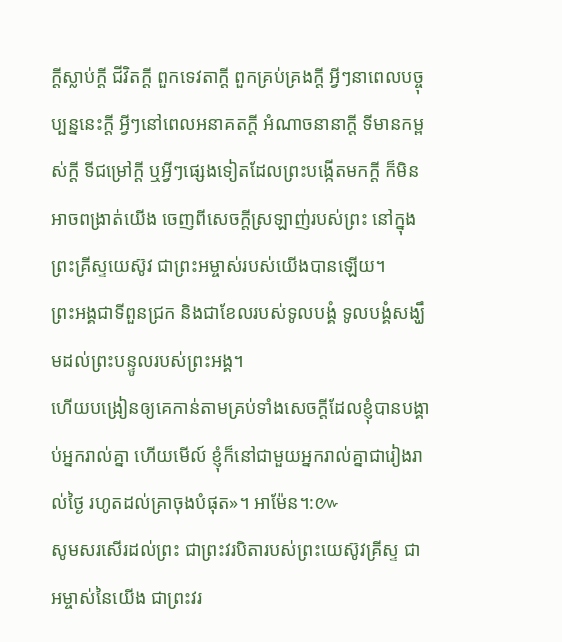ក្ដីស្លាប់ក្ដី ជីវិតក្ដី ពួកទេវតាក្ដី ពួកគ្រប់គ្រងក្ដី អ្វីៗនាពេលបច្ចុប្បន្ននេះក្ដី អ្វីៗនៅពេលអនាគតក្ដី អំណាចនានាក្ដី ទីមានកម្ពស់ក្ដី ទីជម្រៅក្ដី ឬអ្វីៗផ្សេងទៀតដែលព្រះបង្កើតមកក្តី ក៏មិនអាចពង្រាត់យើង ចេញពីសេចក្តីស្រឡាញ់របស់ព្រះ នៅក្នុងព្រះគ្រីស្ទយេស៊ូវ ជាព្រះអម្ចាស់របស់យើងបានឡើយ។
ព្រះអង្គជាទីពួនជ្រក និងជាខែលរបស់ទូលបង្គំ ទូលបង្គំសង្ឃឹមដល់ព្រះបន្ទូលរបស់ព្រះអង្គ។
ហើយបង្រៀនឲ្យគេកាន់តាមគ្រប់ទាំងសេចក្តីដែលខ្ញុំបានបង្គាប់អ្នករាល់គ្នា ហើយមើល៍ ខ្ញុំក៏នៅជាមួយអ្នករាល់គ្នាជារៀងរាល់ថ្ងៃ រហូតដល់គ្រាចុងបំផុត»។ អាម៉ែន។:៚
សូមសរសើរដល់ព្រះ ជាព្រះវរបិតារបស់ព្រះយេស៊ូវគ្រីស្ទ ជាអម្ចាស់នៃយើង ជាព្រះវរ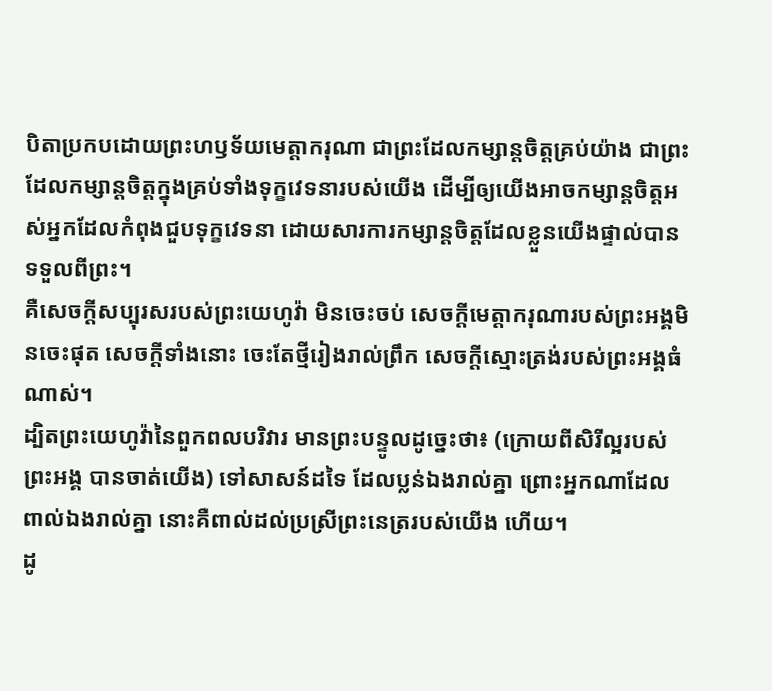បិតាប្រកបដោយព្រះហឫទ័យមេត្ដាករុណា ជាព្រះដែលកម្សាន្តចិត្តគ្រប់យ៉ាង ជាព្រះដែលកម្សាន្តចិត្តក្នុងគ្រប់ទាំងទុក្ខវេទនារបស់យើង ដើម្បីឲ្យយើងអាចកម្សាន្តចិត្តអស់អ្នកដែលកំពុងជួបទុក្ខវេទនា ដោយសារការកម្សាន្តចិត្តដែលខ្លួនយើងផ្ទាល់បានទទួលពីព្រះ។
គឺសេចក្ដីសប្បុរសរបស់ព្រះយេហូវ៉ា មិនចេះចប់ សេចក្ដីមេត្តាករុណារបស់ព្រះអង្គមិនចេះផុត សេចក្ដីទាំងនោះ ចេះតែថ្មីរៀងរាល់ព្រឹក សេចក្ដីស្មោះត្រង់របស់ព្រះអង្គធំណាស់។
ដ្បិតព្រះយេហូវ៉ានៃពួកពលបរិវារ មានព្រះបន្ទូលដូច្នេះថា៖ (ក្រោយពីសិរីល្អរបស់ព្រះអង្គ បានចាត់យើង) ទៅសាសន៍ដទៃ ដែលប្លន់ឯងរាល់គ្នា ព្រោះអ្នកណាដែលពាល់ឯងរាល់គ្នា នោះគឺពាល់ដល់ប្រស្រីព្រះនេត្ររបស់យើង ហើយ។
ដូ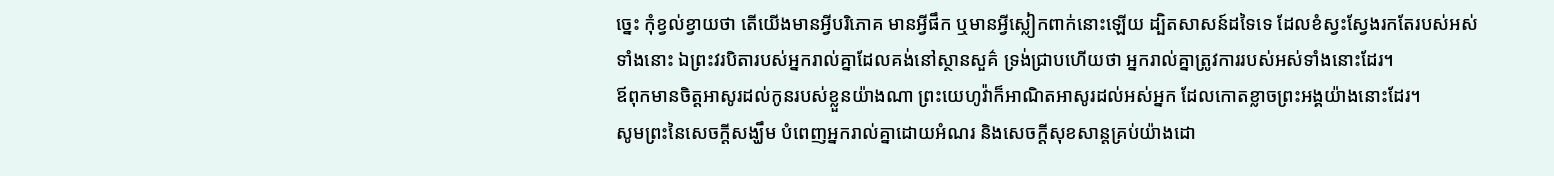ច្នេះ កុំខ្វល់ខ្វាយថា តើយើងមានអ្វីបរិភោគ មានអ្វីផឹក ឬមានអ្វីស្លៀកពាក់នោះឡើយ ដ្បិតសាសន៍ដទៃទេ ដែលខំស្វះស្វែងរកតែរបស់អស់ទាំងនោះ ឯព្រះវរបិតារបស់អ្នករាល់គ្នាដែលគង់នៅស្ថានសួគ៌ ទ្រង់ជ្រាបហើយថា អ្នករាល់គ្នាត្រូវការរបស់អស់ទាំងនោះដែរ។
ឪពុកមានចិត្តអាសូរដល់កូនរបស់ខ្លួនយ៉ាងណា ព្រះយេហូវ៉ាក៏អាណិតអាសូរដល់អស់អ្នក ដែលកោតខ្លាចព្រះអង្គយ៉ាងនោះដែរ។
សូមព្រះនៃសេចក្តីសង្ឃឹម បំពេញអ្នករាល់គ្នាដោយអំណរ និងសេចក្តីសុខសាន្តគ្រប់យ៉ាងដោ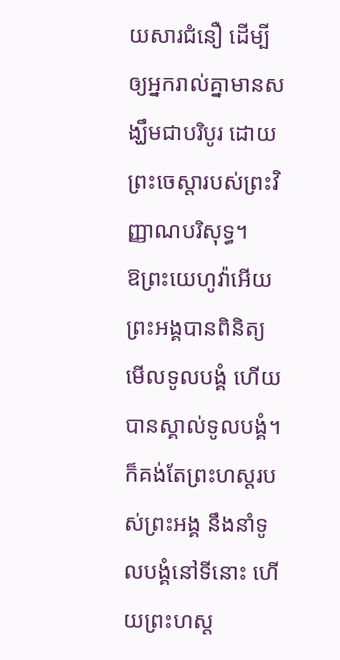យសារជំនឿ ដើម្បីឲ្យអ្នករាល់គ្នាមានសង្ឃឹមជាបរិបូរ ដោយព្រះចេស្តារបស់ព្រះវិញ្ញាណបរិសុទ្ធ។
ឱព្រះយេហូវ៉ាអើយ ព្រះអង្គបានពិនិត្យមើលទូលបង្គំ ហើយបានស្គាល់ទូលបង្គំ។ ក៏គង់តែព្រះហស្តរបស់ព្រះអង្គ នឹងនាំទូលបង្គំនៅទីនោះ ហើយព្រះហស្ត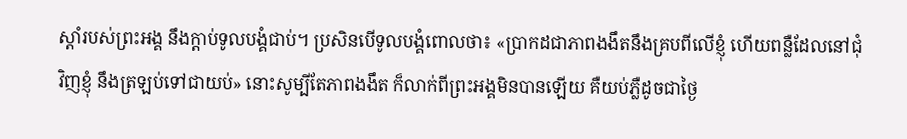ស្តាំរបស់ព្រះអង្គ នឹងក្តាប់ទូលបង្គំជាប់។ ប្រសិនបើទូលបង្គំពោលថា៖ «ប្រាកដជាភាពងងឹតនឹងគ្របពីលើខ្ញុំ ហើយពន្លឺដែលនៅជុំវិញខ្ញុំ នឹងត្រឡប់ទៅជាយប់» នោះសូម្បីតែភាពងងឹត ក៏លាក់ពីព្រះអង្គមិនបានឡើយ គឺយប់ភ្លឺដូចជាថ្ងៃ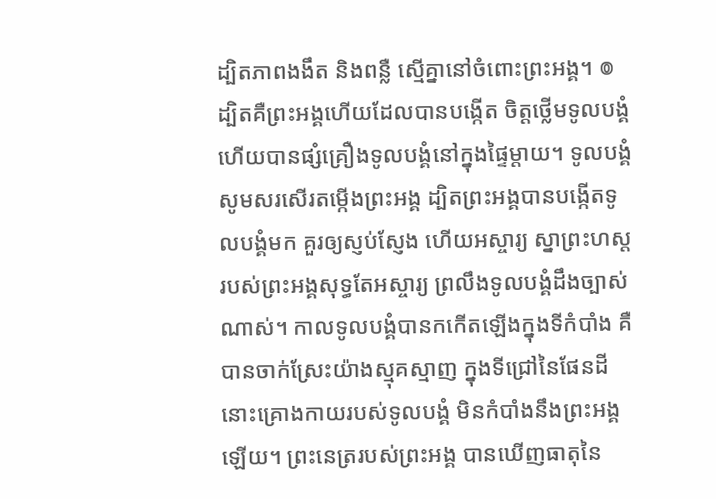ដ្បិតភាពងងឹត និងពន្លឺ ស្មើគ្នានៅចំពោះព្រះអង្គ។ ៙ ដ្បិតគឺព្រះអង្គហើយដែលបានបង្កើត ចិត្តថ្លើមទូលបង្គំ ហើយបានផ្សំគ្រឿងទូលបង្គំនៅក្នុងផ្ទៃម្តាយ។ ទូលបង្គំសូមសរសើរតម្កើងព្រះអង្គ ដ្បិតព្រះអង្គបានបង្កើតទូលបង្គំមក គួរឲ្យស្ញប់ស្ញែង ហើយអស្ចារ្យ ស្នាព្រះហស្តរបស់ព្រះអង្គសុទ្ធតែអស្ចារ្យ ព្រលឹងទូលបង្គំដឹងច្បាស់ណាស់។ កាលទូលបង្គំបានកកើតឡើងក្នុងទីកំបាំង គឺបានចាក់ស្រែះយ៉ាងស្មុគស្មាញ ក្នុងទីជ្រៅនៃផែនដី នោះគ្រោងកាយរបស់ទូលបង្គំ មិនកំបាំងនឹងព្រះអង្គឡើយ។ ព្រះនេត្ររបស់ព្រះអង្គ បានឃើញធាតុនៃ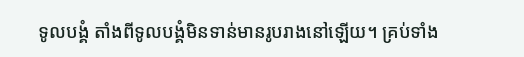ទូលបង្គំ តាំងពីទូលបង្គំមិនទាន់មានរូបរាងនៅឡើយ។ គ្រប់ទាំង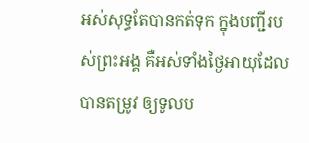អស់សុទ្ធតែបានកត់ទុក ក្នុងបញ្ជីរបស់ព្រះអង្គ គឺអស់ទាំងថ្ងៃអាយុដែលបានតម្រូវ ឲ្យទូលប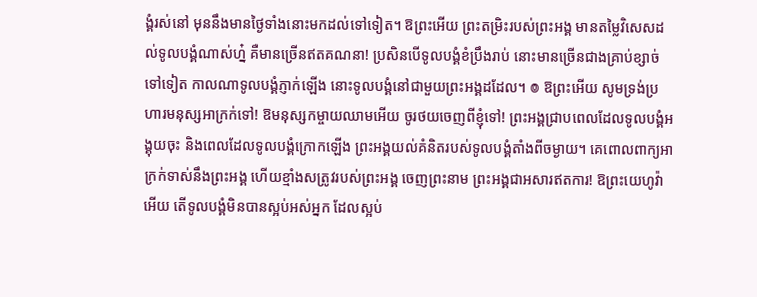ង្គំរស់នៅ មុននឹងមានថ្ងៃទាំងនោះមកដល់ទៅទៀត។ ឱព្រះអើយ ព្រះតម្រិះរបស់ព្រះអង្គ មានតម្លៃវិសេសដល់ទូលបង្គំណាស់ហ្ន៎ គឺមានច្រើនឥតគណនា! ប្រសិនបើទូលបង្គំខំប្រឹងរាប់ នោះមានច្រើនជាងគ្រាប់ខ្សាច់ទៅទៀត កាលណាទូលបង្គំភ្ញាក់ឡើង នោះទូលបង្គំនៅជាមួយព្រះអង្គដដែល។ ៙ ឱព្រះអើយ សូមទ្រង់ប្រហារមនុស្សអាក្រក់ទៅ! ឱមនុស្សកម្ចាយឈាមអើយ ចូរថយចេញពីខ្ញុំទៅ! ព្រះអង្គជ្រាបពេលដែលទូលបង្គំអង្គុយចុះ និងពេលដែលទូលបង្គំក្រោកឡើង ព្រះអង្គយល់គំនិតរបស់ទូលបង្គំតាំងពីចម្ងាយ។ គេពោលពាក្យអាក្រក់ទាស់នឹងព្រះអង្គ ហើយខ្មាំងសត្រូវរបស់ព្រះអង្គ ចេញព្រះនាម ព្រះអង្គជាអសារឥតការ! ឱព្រះយេហូវ៉ាអើយ តើទូលបង្គំមិនបានស្អប់អស់អ្នក ដែលស្អប់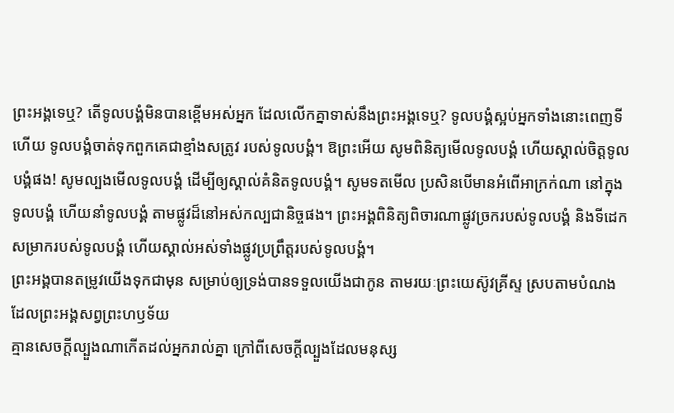ព្រះអង្គទេឬ? តើទូលបង្គំមិនបានខ្ពើមអស់អ្នក ដែលលើកគ្នាទាស់នឹងព្រះអង្គទេឬ? ទូលបង្គំស្អប់អ្នកទាំងនោះពេញទីហើយ ទូលបង្គំចាត់ទុកពួកគេជាខ្មាំងសត្រូវ របស់ទូលបង្គំ។ ឱព្រះអើយ សូមពិនិត្យមើលទូលបង្គំ ហើយស្គាល់ចិត្តទូលបង្គំផង! សូមល្បងមើលទូលបង្គំ ដើម្បីឲ្យស្គាល់គំនិតទូលបង្គំ។ សូមទតមើល ប្រសិនបើមានអំពើអាក្រក់ណា នៅក្នុងទូលបង្គំ ហើយនាំទូលបង្គំ តាមផ្លូវដ៏នៅអស់កល្បជានិច្ចផង។ ព្រះអង្គពិនិត្យពិចារណាផ្លូវច្រករបស់ទូលបង្គំ និងទីដេកសម្រាករបស់ទូលបង្គំ ហើយស្គាល់អស់ទាំងផ្លូវប្រព្រឹត្តរបស់ទូលបង្គំ។
ព្រះអង្គបានតម្រូវយើងទុកជាមុន សម្រាប់ឲ្យទ្រង់បានទទួលយើងជាកូន តាមរយៈព្រះយេស៊ូវគ្រីស្ទ ស្របតាមបំណងដែលព្រះអង្គសព្វព្រះហឫទ័យ
គ្មានសេចក្តីល្បួងណាកើតដល់អ្នករាល់គ្នា ក្រៅពីសេចក្តីល្បួងដែលមនុស្ស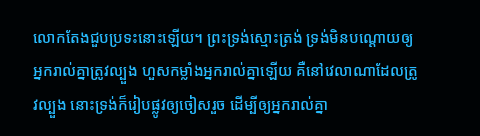លោកតែងជួបប្រទះនោះឡើយ។ ព្រះទ្រង់ស្មោះត្រង់ ទ្រង់មិនបណ្ដោយឲ្យអ្នករាល់គ្នាត្រូវល្បួង ហួសកម្លាំងអ្នករាល់គ្នាឡើយ គឺនៅវេលាណាដែលត្រូវល្បួង នោះទ្រង់ក៏រៀបផ្លូវឲ្យចៀសរួច ដើម្បីឲ្យអ្នករាល់គ្នា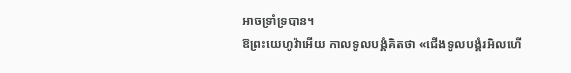អាចទ្រាំទ្របាន។
ឱព្រះយេហូវ៉ាអើយ កាលទូលបង្គំគិតថា «ជើងទូលបង្គំរអិលហើ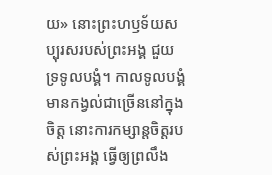យ» នោះព្រះហឫទ័យសប្បុរសរបស់ព្រះអង្គ ជួយទ្រទូលបង្គំ។ កាលទូលបង្គំមានកង្វល់ជាច្រើននៅក្នុងចិត្ត នោះការកម្សាន្តចិត្តរបស់ព្រះអង្គ ធ្វើឲ្យព្រលឹង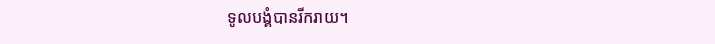ទូលបង្គំបានរីករាយ។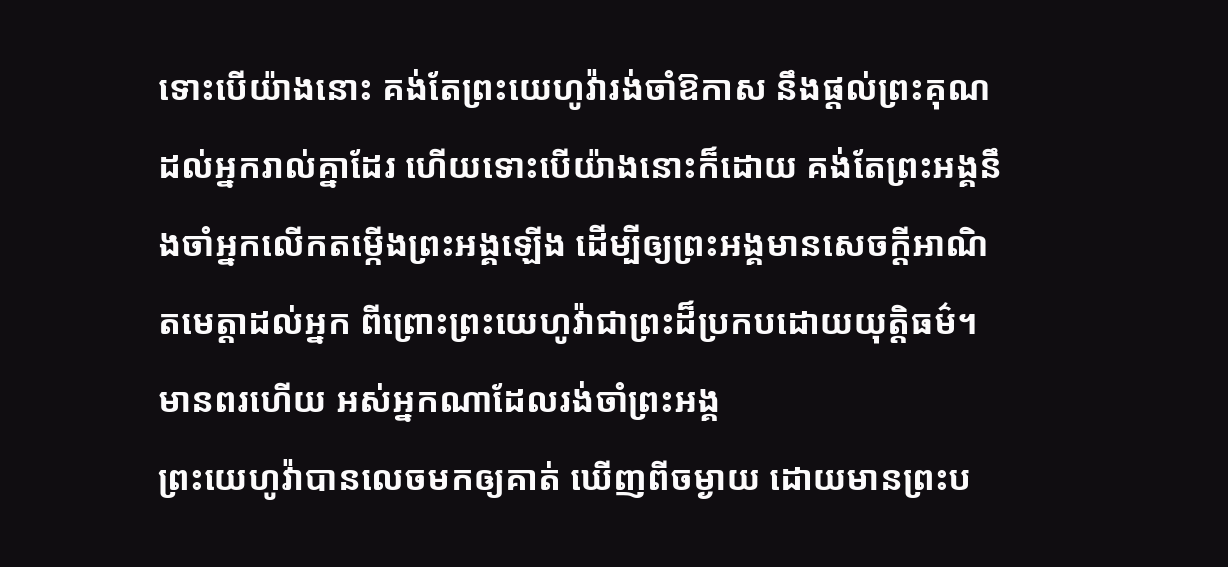ទោះបើយ៉ាងនោះ គង់តែព្រះយេហូវ៉ារង់ចាំឱកាស នឹងផ្តល់ព្រះគុណដល់អ្នករាល់គ្នាដែរ ហើយទោះបើយ៉ាងនោះក៏ដោយ គង់តែព្រះអង្គនឹងចាំអ្នកលើកតម្កើងព្រះអង្គឡើង ដើម្បីឲ្យព្រះអង្គមានសេចក្ដីអាណិតមេត្តាដល់អ្នក ពីព្រោះព្រះយេហូវ៉ាជាព្រះដ៏ប្រកបដោយយុត្តិធម៌។ មានពរហើយ អស់អ្នកណាដែលរង់ចាំព្រះអង្គ
ព្រះយេហូវ៉ាបានលេចមកឲ្យគាត់ ឃើញពីចម្ងាយ ដោយមានព្រះប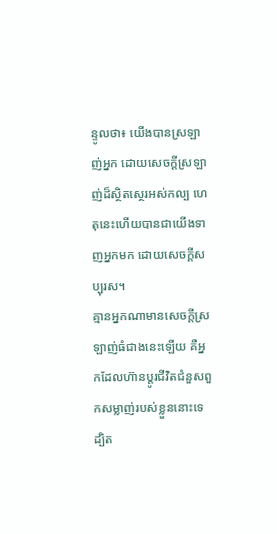ន្ទូលថា៖ យើងបានស្រឡាញ់អ្នក ដោយសេចក្ដីស្រឡាញ់ដ៏ស្ថិតស្ថេរអស់កល្ប ហេតុនេះហើយបានជាយើងទាញអ្នកមក ដោយសេចក្ដីសប្បុរស។
គ្មានអ្នកណាមានសេចក្តីស្រឡាញ់ធំជាងនេះឡើយ គឺអ្នកដែលហ៊ានប្តូរជីវិតជំនួសពួកសម្លាញ់របស់ខ្លួននោះទេ
ដ្បិត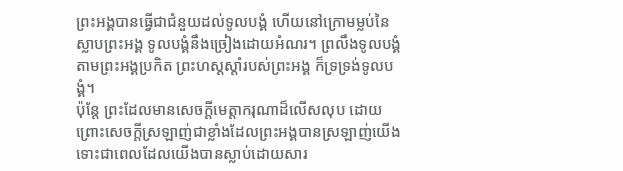ព្រះអង្គបានធ្វើជាជំនួយដល់ទូលបង្គំ ហើយនៅក្រោមម្លប់នៃស្លាបព្រះអង្គ ទូលបង្គំនឹងច្រៀងដោយអំណរ។ ព្រលឹងទូលបង្គំតាមព្រះអង្គប្រកិត ព្រះហស្តស្តាំរបស់ព្រះអង្គ ក៏ទ្រទ្រង់ទូលបង្គំ។
ប៉ុន្តែ ព្រះដែលមានសេចក្តីមេត្តាករុណាដ៏លើសលុប ដោយព្រោះសេចក្តីស្រឡាញ់ជាខ្លាំងដែលព្រះអង្គបានស្រឡាញ់យើង ទោះជាពេលដែលយើងបានស្លាប់ដោយសារ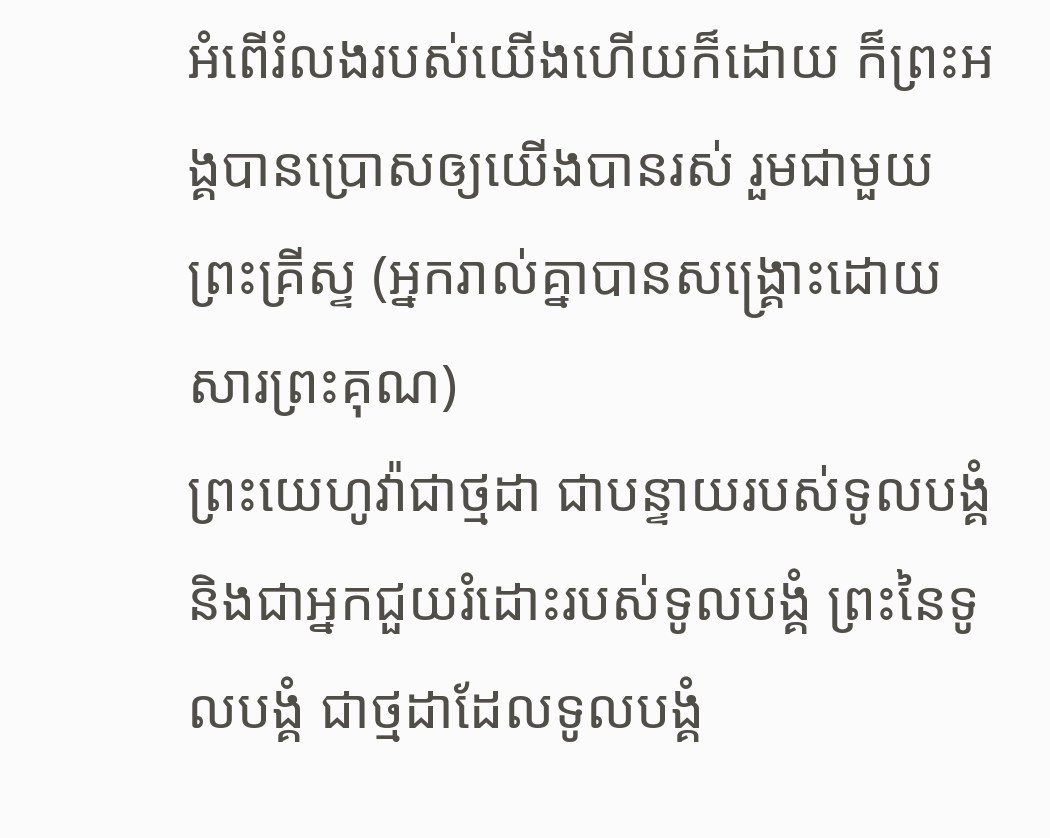អំពើរំលងរបស់យើងហើយក៏ដោយ ក៏ព្រះអង្គបានប្រោសឲ្យយើងបានរស់ រួមជាមួយព្រះគ្រីស្ទ (អ្នករាល់គ្នាបានសង្រ្គោះដោយសារព្រះគុណ)
ព្រះយេហូវ៉ាជាថ្មដា ជាបន្ទាយរបស់ទូលបង្គំ និងជាអ្នកជួយរំដោះរបស់ទូលបង្គំ ព្រះនៃទូលបង្គំ ជាថ្មដាដែលទូលបង្គំ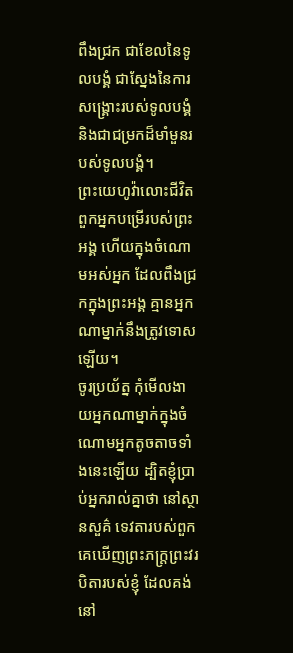ពឹងជ្រក ជាខែលនៃទូលបង្គំ ជាស្នែងនៃការសង្គ្រោះរបស់ទូលបង្គំ និងជាជម្រកដ៏មាំមួនរបស់ទូលបង្គំ។
ព្រះយេហូវ៉ាលោះជីវិត ពួកអ្នកបម្រើរបស់ព្រះអង្គ ហើយក្នុងចំណោមអស់អ្នក ដែលពឹងជ្រកក្នុងព្រះអង្គ គ្មានអ្នកណាម្នាក់នឹងត្រូវទោសឡើយ។
ចូរប្រយ័ត្ន កុំមើលងាយអ្នកណាម្នាក់ក្នុងចំណោមអ្នកតូចតាចទាំងនេះឡើយ ដ្បិតខ្ញុំប្រាប់អ្នករាល់គ្នាថា នៅស្ថានសួគ៌ ទេវតារបស់ពួកគេឃើញព្រះភក្ត្រព្រះវរបិតារបស់ខ្ញុំ ដែលគង់នៅ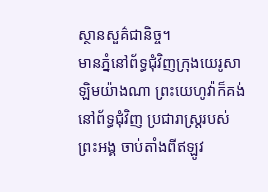ស្ថានសួគ៌ជានិច្ច។
មានភ្នំនៅព័ទ្ធជុំវិញក្រុងយេរូសាឡិមយ៉ាងណា ព្រះយេហូវ៉ាក៏គង់នៅព័ទ្ធជុំវិញ ប្រជារាស្ត្ររបស់ព្រះអង្គ ចាប់តាំងពីឥឡូវ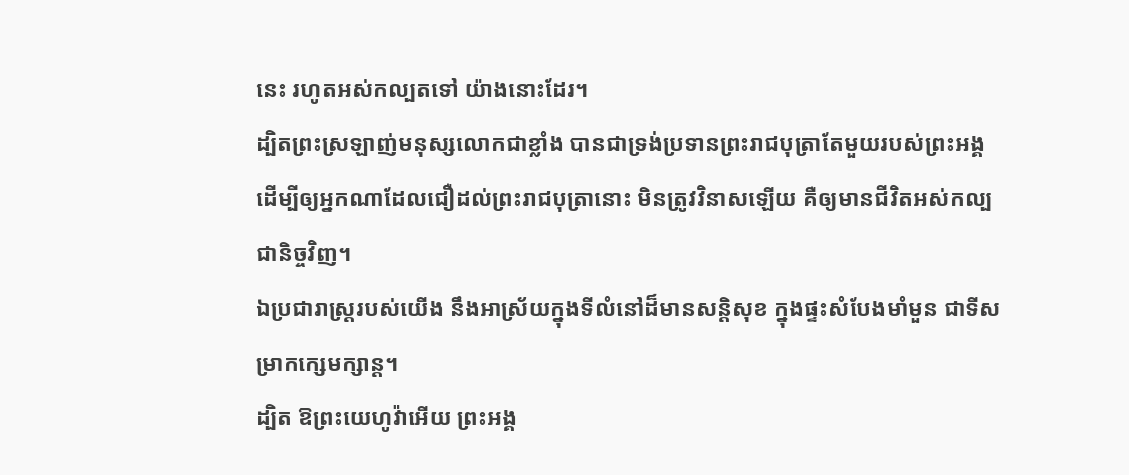នេះ រហូតអស់កល្បតទៅ យ៉ាងនោះដែរ។
ដ្បិតព្រះស្រឡាញ់មនុស្សលោកជាខ្លាំង បានជាទ្រង់ប្រទានព្រះរាជបុត្រាតែមួយរបស់ព្រះអង្គ ដើម្បីឲ្យអ្នកណាដែលជឿដល់ព្រះរាជបុត្រានោះ មិនត្រូវវិនាសឡើយ គឺឲ្យមានជីវិតអស់កល្បជានិច្ចវិញ។
ឯប្រជារាស្ត្ររបស់យើង នឹងអាស្រ័យក្នុងទីលំនៅដ៏មានសន្តិសុខ ក្នុងផ្ទះសំបែងមាំមួន ជាទីសម្រាកក្សេមក្សាន្ត។
ដ្បិត ឱព្រះយេហូវ៉ាអើយ ព្រះអង្គ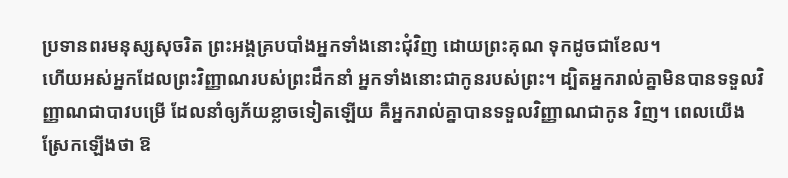ប្រទានពរមនុស្សសុចរិត ព្រះអង្គគ្របបាំងអ្នកទាំងនោះជុំវិញ ដោយព្រះគុណ ទុកដូចជាខែល។
ហើយអស់អ្នកដែលព្រះវិញ្ញាណរបស់ព្រះដឹកនាំ អ្នកទាំងនោះជាកូនរបស់ព្រះ។ ដ្បិតអ្នករាល់គ្នាមិនបានទទួលវិញ្ញាណជាបាវបម្រើ ដែលនាំឲ្យភ័យខ្លាចទៀតឡើយ គឺអ្នករាល់គ្នាបានទទួលវិញ្ញាណជាកូន វិញ។ ពេលយើងស្រែកឡើងថា ឱ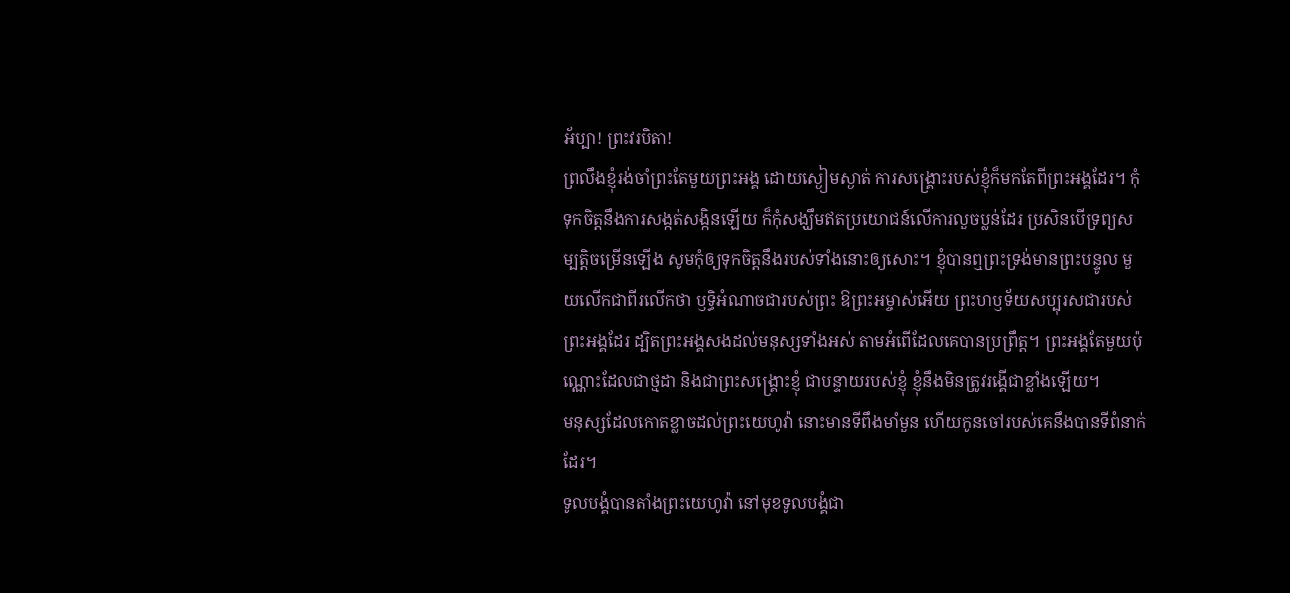អ័ប្បា! ព្រះវរបិតា!
ព្រលឹងខ្ញុំរង់ចាំព្រះតែមួយព្រះអង្គ ដោយស្ងៀមស្ងាត់ ការសង្គ្រោះរបស់ខ្ញុំក៏មកតែពីព្រះអង្គដែរ។ កុំទុកចិត្តនឹងការសង្កត់សង្កិនឡើយ ក៏កុំសង្ឃឹមឥតប្រយោជន៍លើការលួចប្លន់ដែរ ប្រសិនបើទ្រព្យសម្បត្តិចម្រើនឡើង សូមកុំឲ្យទុកចិត្តនឹងរបស់ទាំងនោះឲ្យសោះ។ ខ្ញុំបានឮព្រះទ្រង់មានព្រះបន្ទូល មួយលើកជាពីរលើកថា ឫទ្ធិអំណាចជារបស់ព្រះ ឱព្រះអម្ចាស់អើយ ព្រះហឫទ័យសប្បុរសជារបស់ព្រះអង្គដែរ ដ្បិតព្រះអង្គសងដល់មនុស្សទាំងអស់ តាមអំពើដែលគេបានប្រព្រឹត្ត។ ព្រះអង្គតែមួយប៉ុណ្ណោះដែលជាថ្មដា និងជាព្រះសង្គ្រោះខ្ញុំ ជាបន្ទាយរបស់ខ្ញុំ ខ្ញុំនឹងមិនត្រូវរង្គើជាខ្លាំងឡើយ។
មនុស្សដែលកោតខ្លាចដល់ព្រះយេហូវ៉ា នោះមានទីពឹងមាំមួន ហើយកូនចៅរបស់គេនឹងបានទីពំនាក់ដែរ។
ទូលបង្គំបានតាំងព្រះយេហូវ៉ា នៅមុខទូលបង្គំជា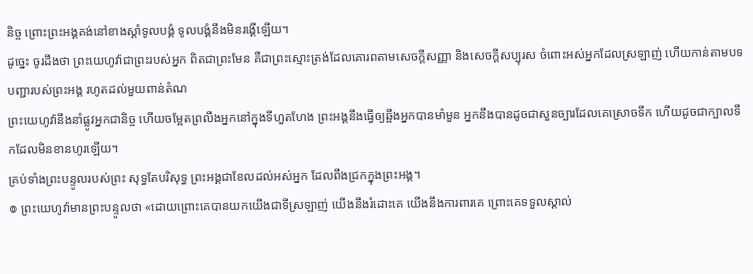និច្ច ព្រោះព្រះអង្គគង់នៅខាងស្តាំទូលបង្គំ ទូលបង្គំនឹងមិនរង្គើឡើយ។
ដូច្នេះ ចូរដឹងថា ព្រះយេហូវ៉ាជាព្រះរបស់អ្នក ពិតជាព្រះមែន គឺជាព្រះស្មោះត្រង់ដែលគោរពតាមសេចក្ដីសញ្ញា និងសេចក្ដីសប្បុរស ចំពោះអស់អ្នកដែលស្រឡាញ់ ហើយកាន់តាមបទបញ្ជារបស់ព្រះអង្គ រហូតដល់មួយពាន់តំណ
ព្រះយេហូវ៉ានឹងនាំផ្លូវអ្នកជានិច្ច ហើយចម្អែតព្រលឹងអ្នកនៅក្នុងទីហួតហែង ព្រះអង្គនឹងធ្វើឲ្យឆ្អឹងអ្នកបានមាំមួន អ្នកនឹងបានដូចជាសួនច្បារដែលគេស្រោចទឹក ហើយដូចជាក្បាលទឹកដែលមិនខានហូរឡើយ។
គ្រប់ទាំងព្រះបន្ទូលរបស់ព្រះ សុទ្ធតែបរិសុទ្ធ ព្រះអង្គជាខែលដល់អស់អ្នក ដែលពឹងជ្រកក្នុងព្រះអង្គ។
៙ ព្រះយេហូវ៉ាមានព្រះបន្ទូលថា «ដោយព្រោះគេបានយកយើងជាទីស្រឡាញ់ យើងនឹងរំដោះគេ យើងនឹងការពារគេ ព្រោះគេទទួលស្គាល់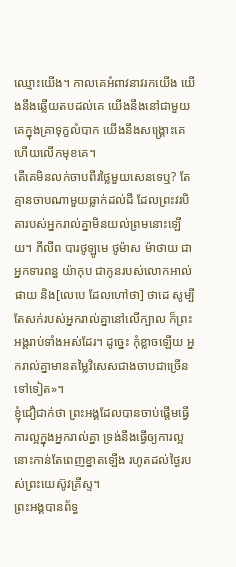ឈ្មោះយើង។ កាលគេអំពាវនាវរកយើង យើងនឹងឆ្លើយតបដល់គេ យើងនឹងនៅជាមួយគេក្នុងគ្រាទុក្ខលំបាក យើងនឹងសង្គ្រោះគេ ហើយលើកមុខគេ។
តើគេមិនលក់ចាបពីរថ្លៃមួយសេនទេឬ? តែគ្មានចាបណាមួយធ្លាក់ដល់ដី ដែលព្រះវរបិតារបស់អ្នករាល់គ្នាមិនយល់ព្រមនោះឡើយ។ ភីលីព បារថូឡូមេ ថូម៉ាស ម៉ាថាយ ជាអ្នកទារពន្ធ យ៉ាកុប ជាកូនរបស់លោកអាល់ផាយ និង[លេបេ ដែលហៅថា] ថាដេ សូម្បីតែសក់របស់អ្នករាល់គ្នានៅលើក្បាល ក៏ព្រះអង្គរាប់ទាំងអស់ដែរ។ ដូច្នេះ កុំខ្លាចឡើយ អ្នករាល់គ្នាមានតម្លៃវិសេសជាងចាបជាច្រើនទៅទៀត»។
ខ្ញុំជឿជាក់ថា ព្រះអង្គដែលបានចាប់ផ្តើមធ្វើការល្អក្នុងអ្នករាល់គ្នា ទ្រង់នឹងធ្វើឲ្យការល្អនោះកាន់តែពេញខ្នាតឡើង រហូតដល់ថ្ងៃរបស់ព្រះយេស៊ូវគ្រីស្ទ។
ព្រះអង្គបានព័ទ្ធ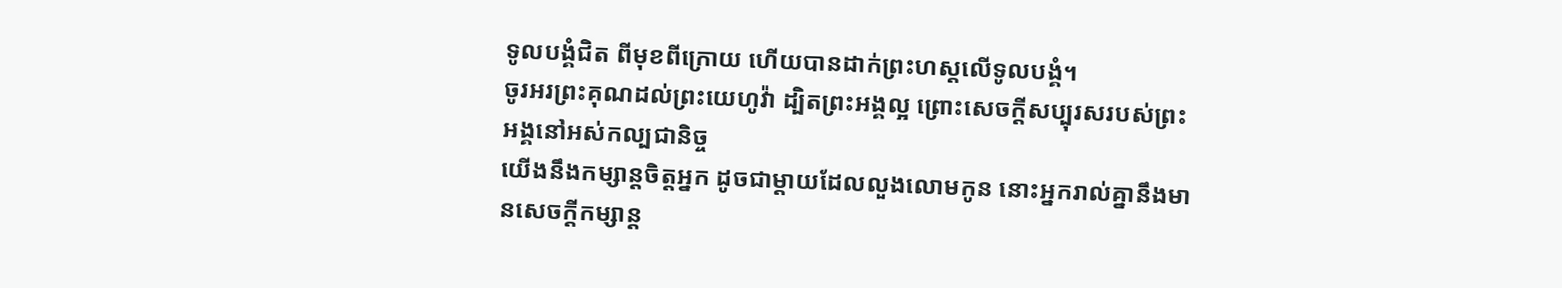ទូលបង្គំជិត ពីមុខពីក្រោយ ហើយបានដាក់ព្រះហស្តលើទូលបង្គំ។
ចូរអរព្រះគុណដល់ព្រះយេហូវ៉ា ដ្បិតព្រះអង្គល្អ ព្រោះសេចក្ដីសប្បុរសរបស់ព្រះអង្គនៅអស់កល្បជានិច្ច
យើងនឹងកម្សាន្តចិត្តអ្នក ដូចជាម្តាយដែលលួងលោមកូន នោះអ្នករាល់គ្នានឹងមានសេចក្ដីកម្សាន្ត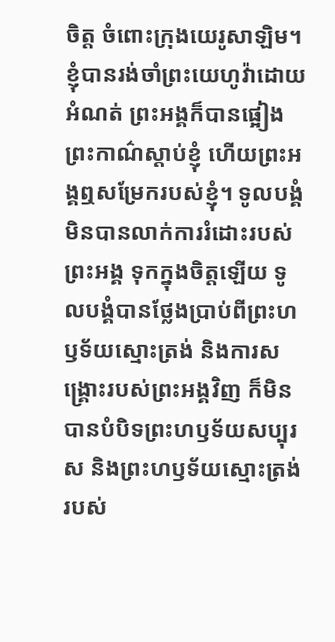ចិត្ត ចំពោះក្រុងយេរូសាឡិម។
ខ្ញុំបានរង់ចាំព្រះយេហូវ៉ាដោយអំណត់ ព្រះអង្គក៏បានផ្អៀងព្រះកាណ៌ស្តាប់ខ្ញុំ ហើយព្រះអង្គឮសម្រែករបស់ខ្ញុំ។ ទូលបង្គំមិនបានលាក់ការរំដោះរបស់ព្រះអង្គ ទុកក្នុងចិត្តឡើយ ទូលបង្គំបានថ្លែងប្រាប់ពីព្រះហឫទ័យស្មោះត្រង់ និងការសង្គ្រោះរបស់ព្រះអង្គវិញ ក៏មិនបានបំបិទព្រះហឫទ័យសប្បុរស និងព្រះហឫទ័យស្មោះត្រង់ របស់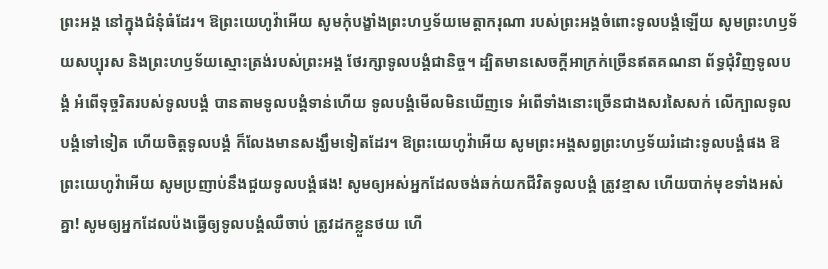ព្រះអង្គ នៅក្នុងជំនុំធំដែរ។ ឱព្រះយេហូវ៉ាអើយ សូមកុំបង្ខាំងព្រះហឫទ័យមេត្តាករុណា របស់ព្រះអង្គចំពោះទូលបង្គំឡើយ សូមព្រះហឫទ័យសប្បុរស និងព្រះហឫទ័យស្មោះត្រង់របស់ព្រះអង្គ ថែរក្សាទូលបង្គំជានិច្ច។ ដ្បិតមានសេចក្ដីអាក្រក់ច្រើនឥតគណនា ព័ទ្ធជុំវិញទូលបង្គំ អំពើទុច្ចរិតរបស់ទូលបង្គំ បានតាមទូលបង្គំទាន់ហើយ ទូលបង្គំមើលមិនឃើញទេ អំពើទាំងនោះច្រើនជាងសរសៃសក់ លើក្បាលទូលបង្គំទៅទៀត ហើយចិត្តទូលបង្គំ ក៏លែងមានសង្ឃឹមទៀតដែរ។ ឱព្រះយេហូវ៉ាអើយ សូមព្រះអង្គសព្វព្រះហឫទ័យរំដោះទូលបង្គំផង ឱព្រះយេហូវ៉ាអើយ សូមប្រញាប់នឹងជួយទូលបង្គំផង! សូមឲ្យអស់អ្នកដែលចង់ឆក់យកជីវិតទូលបង្គំ ត្រូវខ្មាស ហើយបាក់មុខទាំងអស់គ្នា! សូមឲ្យអ្នកដែលប៉ងធ្វើឲ្យទូលបង្គំឈឺចាប់ ត្រូវដកខ្លួនថយ ហើ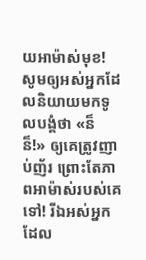យអាម៉ាស់មុខ! សូមឲ្យអស់អ្នកដែលនិយាយមកទូលបង្គំថា «ន៏ ន៏!» ឲ្យគេត្រូវញាប់ញ័រ ព្រោះតែភាពអាម៉ាស់របស់គេទៅ! រីឯអស់អ្នកដែល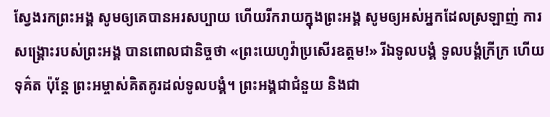ស្វែងរកព្រះអង្គ សូមឲ្យគេបានអរសប្បាយ ហើយរីករាយក្នុងព្រះអង្គ សូមឲ្យអស់អ្នកដែលស្រឡាញ់ ការសង្គ្រោះរបស់ព្រះអង្គ បានពោលជានិច្ចថា «ព្រះយេហូវ៉ាប្រសើរឧត្តម!» រីឯទូលបង្គំ ទូលបង្គំក្រីក្រ ហើយទុគ៌ត ប៉ុន្តែ ព្រះអម្ចាស់គិតគូរដល់ទូលបង្គំ។ ព្រះអង្គជាជំនួយ និងជា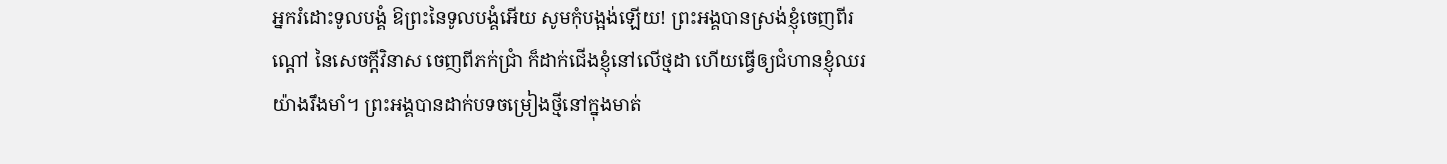អ្នករំដោះទូលបង្គំ ឱព្រះនៃទូលបង្គំអើយ សូមកុំបង្អង់ឡើយ! ព្រះអង្គបានស្រង់ខ្ញុំចេញពីរណ្ដៅ នៃសេចក្ដីវិនាស ចេញពីភក់ជ្រាំ ក៏ដាក់ជើងខ្ញុំនៅលើថ្មដា ហើយធ្វើឲ្យជំហានខ្ញុំឈរយ៉ាងរឹងមាំ។ ព្រះអង្គបានដាក់បទចម្រៀងថ្មីនៅក្នុងមាត់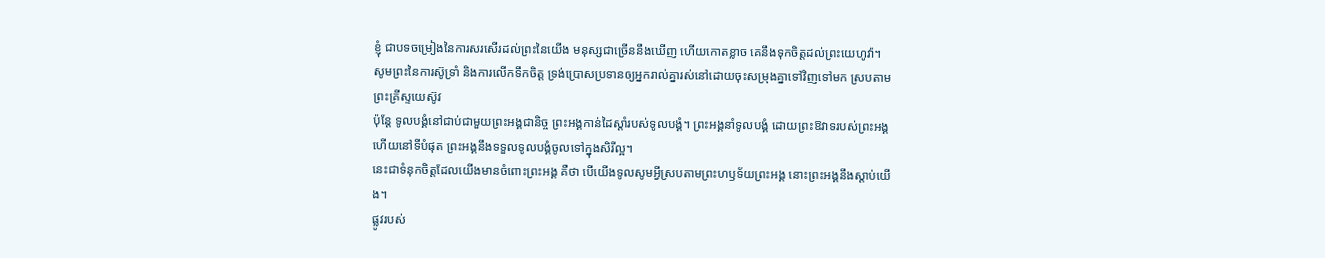ខ្ញុំ ជាបទចម្រៀងនៃការសរសើរដល់ព្រះនៃយើង មនុស្សជាច្រើននឹងឃើញ ហើយកោតខ្លាច គេនឹងទុកចិត្តដល់ព្រះយេហូវ៉ា។
សូមព្រះនៃការស៊ូទ្រាំ និងការលើកទឹកចិត្ត ទ្រង់ប្រោសប្រទានឲ្យអ្នករាល់គ្នារស់នៅដោយចុះសម្រុងគ្នាទៅវិញទៅមក ស្របតាមព្រះគ្រីស្ទយេស៊ូវ
ប៉ុន្តែ ទូលបង្គំនៅជាប់ជាមួយព្រះអង្គជានិច្ច ព្រះអង្គកាន់ដៃស្តាំរបស់ទូលបង្គំ។ ព្រះអង្គនាំទូលបង្គំ ដោយព្រះឱវាទរបស់ព្រះអង្គ ហើយនៅទីបំផុត ព្រះអង្គនឹងទទួលទូលបង្គំចូលទៅក្នុងសិរីល្អ។
នេះជាទំនុកចិត្តដែលយើងមានចំពោះព្រះអង្គ គឺថា បើយើងទូលសូមអ្វីស្របតាមព្រះហឫទ័យព្រះអង្គ នោះព្រះអង្គនឹងស្តាប់យើង។
ផ្លូវរបស់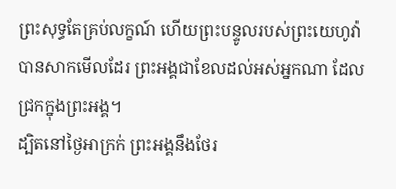ព្រះសុទ្ធតែគ្រប់លក្ខណ៍ ហើយព្រះបន្ទូលរបស់ព្រះយេហូវ៉ា បានសាកមើលដែរ ព្រះអង្គជាខែលដល់អស់អ្នកណា ដែលជ្រកក្នុងព្រះអង្គ។
ដ្បិតនៅថ្ងៃអាក្រក់ ព្រះអង្គនឹងថែរ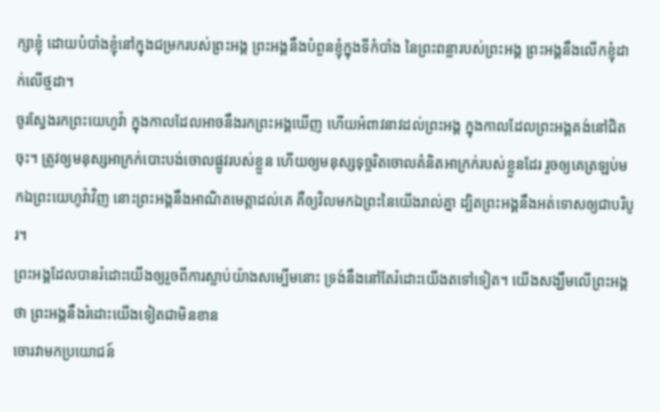ក្សាខ្ញុំ ដោយបំបាំងខ្ញុំនៅក្នុងជម្រករបស់ព្រះអង្គ ព្រះអង្គនឹងបំពួនខ្ញុំក្នុងទីកំបាំង នៃព្រះពន្លារបស់ព្រះអង្គ ព្រះអង្គនឹងលើកខ្ញុំដាក់លើថ្មដា។
ចូរស្វែងរកព្រះយេហូវ៉ា ក្នុងកាលដែលអាចនឹងរកព្រះអង្គឃើញ ហើយអំពាវនាវដល់ព្រះអង្គ ក្នុងកាលដែលព្រះអង្គគង់នៅជិតចុះ។ ត្រូវឲ្យមនុស្សអាក្រក់បោះបង់ចោលផ្លូវរបស់ខ្លួន ហើយឲ្យមនុស្សទុច្ចរិតចោលគំនិតអាក្រក់របស់ខ្លួនដែរ រួចឲ្យគេត្រឡប់មកឯព្រះយេហូវ៉ាវិញ នោះព្រះអង្គនឹងអាណិតមេត្តាដល់គេ គឺឲ្យវិលមកឯព្រះនៃយើងរាល់គ្នា ដ្បិតព្រះអង្គនឹងអត់ទោសឲ្យជាបរិបូរ។
ព្រះអង្គដែលបានរំដោះយើងឲ្យរួចពីការស្លាប់យ៉ាងសម្បើមនោះ ទ្រង់នឹងនៅតែរំដោះយើងតទៅទៀត។ យើងសង្ឃឹមលើព្រះអង្គថា ព្រះអង្គនឹងរំដោះយើងទៀតជាមិនខាន
ចោរវាមកប្រយោជន៍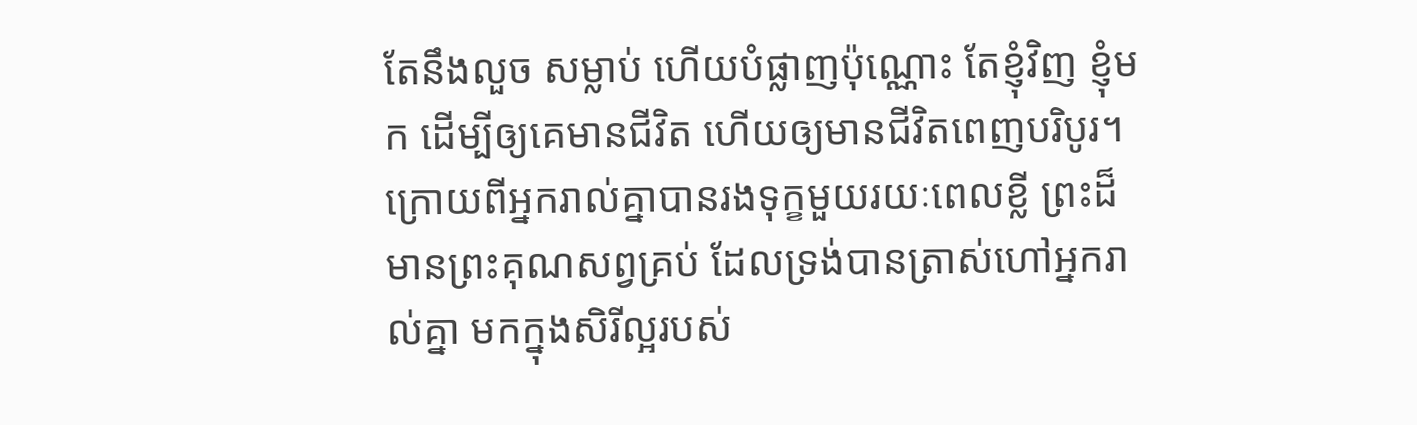តែនឹងលួច សម្លាប់ ហើយបំផ្លាញប៉ុណ្ណោះ តែខ្ញុំវិញ ខ្ញុំមក ដើម្បីឲ្យគេមានជីវិត ហើយឲ្យមានជីវិតពេញបរិបូរ។
ក្រោយពីអ្នករាល់គ្នាបានរងទុក្ខមួយរយៈពេលខ្លី ព្រះដ៏មានព្រះគុណសព្វគ្រប់ ដែលទ្រង់បានត្រាស់ហៅអ្នករាល់គ្នា មកក្នុងសិរីល្អរបស់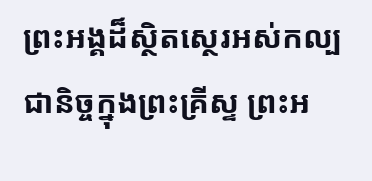ព្រះអង្គដ៏ស្ថិតស្ថេរអស់កល្បជានិច្ចក្នុងព្រះគ្រីស្ទ ព្រះអ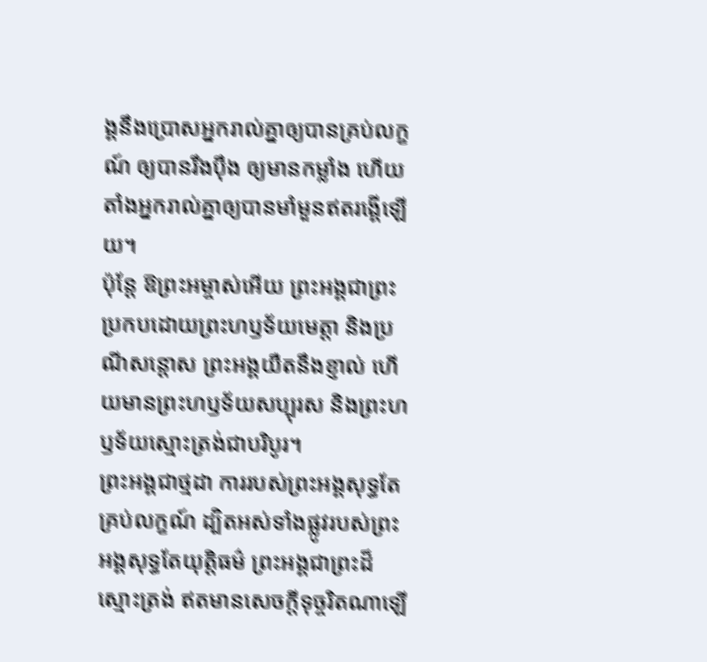ង្គនឹងប្រោសអ្នករាល់គ្នាឲ្យបានគ្រប់លក្ខណ៍ ឲ្យបានរឹងប៉ឹង ឲ្យមានកម្លាំង ហើយតាំងអ្នករាល់គ្នាឲ្យបានមាំមួនឥតរង្គើឡើយ។
ប៉ុន្ដែ ឱព្រះអម្ចាស់អើយ ព្រះអង្គជាព្រះប្រកបដោយព្រះហឫទ័យមេត្តា និងប្រណីសន្ដោស ព្រះអង្គយឺតនឹងខ្ញាល់ ហើយមានព្រះហឫទ័យសប្បុរស និងព្រះហឫទ័យស្មោះត្រង់ជាបរិបូរ។
ព្រះអង្គជាថ្មដា ការរបស់ព្រះអង្គសុទ្ធតែគ្រប់លក្ខណ៍ ដ្បិតអស់ទាំងផ្លូវរបស់ព្រះអង្គសុទ្ធតែយុត្តិធម៌ ព្រះអង្គជាព្រះដ៏ស្មោះត្រង់ ឥតមានសេចក្ដីទុច្ចរិតណាឡើ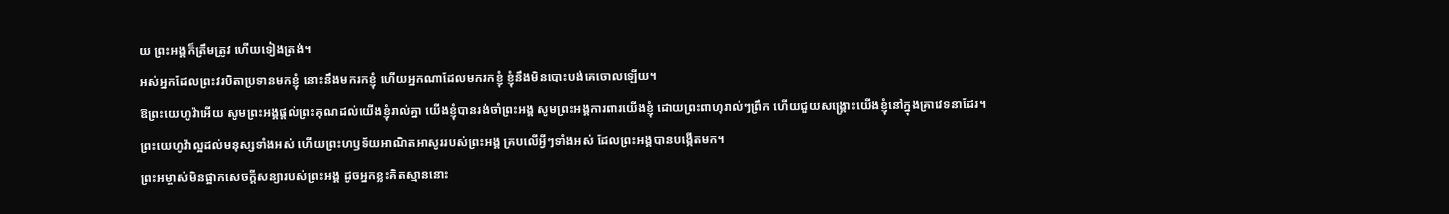យ ព្រះអង្គក៏ត្រឹមត្រូវ ហើយទៀងត្រង់។
អស់អ្នកដែលព្រះវរបិតាប្រទានមកខ្ញុំ នោះនឹងមករកខ្ញុំ ហើយអ្នកណាដែលមករកខ្ញុំ ខ្ញុំនឹងមិនបោះបង់គេចោលឡើយ។
ឱព្រះយេហូវ៉ាអើយ សូមព្រះអង្គផ្តល់ព្រះគុណដល់យើងខ្ញុំរាល់គ្នា យើងខ្ញុំបានរង់ចាំព្រះអង្គ សូមព្រះអង្គការពារយើងខ្ញុំ ដោយព្រះពាហុរាល់ៗព្រឹក ហើយជួយសង្គ្រោះយើងខ្ញុំនៅក្នុងគ្រាវេទនាដែរ។
ព្រះយេហូវ៉ាល្អដល់មនុស្សទាំងអស់ ហើយព្រះហឫទ័យអាណិតអាសូររបស់ព្រះអង្គ គ្របលើអ្វីៗទាំងអស់ ដែលព្រះអង្គបានបង្កើតមក។
ព្រះអម្ចាស់មិនផ្អាកសេចក្ដីសន្យារបស់ព្រះអង្គ ដូចអ្នកខ្លះគិតស្មាននោះ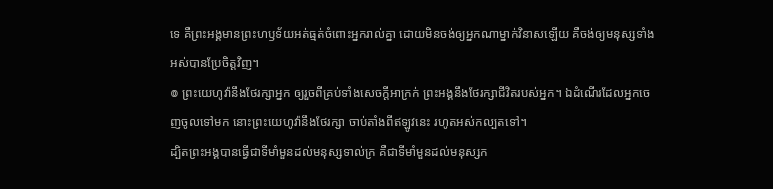ទេ គឺព្រះអង្គមានព្រះហឫទ័យអត់ធ្មត់ចំពោះអ្នករាល់គ្នា ដោយមិនចង់ឲ្យអ្នកណាម្នាក់វិនាសឡើយ គឺចង់ឲ្យមនុស្សទាំងអស់បានប្រែចិត្តវិញ។
៙ ព្រះយេហូវ៉ានឹងថែរក្សាអ្នក ឲ្យរួចពីគ្រប់ទាំងសេចក្ដីអាក្រក់ ព្រះអង្គនឹងថែរក្សាជីវិតរបស់អ្នក។ ឯដំណើរដែលអ្នកចេញចូលទៅមក នោះព្រះយេហូវ៉ានឹងថែរក្សា ចាប់តាំងពីឥឡូវនេះ រហូតអស់កល្បតទៅ។
ដ្បិតព្រះអង្គបានធ្វើជាទីមាំមួនដល់មនុស្សទាល់ក្រ គឺជាទីមាំមួនដល់មនុស្សក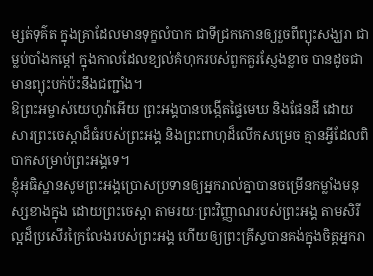ម្សត់ទុគ៌ត ក្នុងគ្រាដែលមានទុក្ខលំបាក ជាទីជ្រកកោនឲ្យរួចពីព្យុះសង្ឃរា ជាម្លប់បាំងកម្ដៅ ក្នុងកាលដែលខ្យល់គំហុករបស់ពួកគួរស្ញែងខ្លាច បានដូចជាមានព្យុះបក់ប៉ះនឹងជញ្ជាំង។
ឱព្រះអម្ចាស់យេហូវ៉ាអើយ ព្រះអង្គបានបង្កើតផ្ទៃមេឃ និងផែនដី ដោយសារព្រះចេស្តាដ៏ធំរបស់ព្រះអង្គ និងព្រះពាហុដ៏លើកសម្រេច គ្មានអ្វីដែលពិបាកសម្រាប់ព្រះអង្គទេ។
ខ្ញុំអធិស្ឋានសូមព្រះអង្គប្រោសប្រទានឲ្យអ្នករាល់គ្នាបានចម្រើនកម្លាំងមនុស្សខាងក្នុង ដោយព្រះចេស្ដា តាមរយៈព្រះវិញ្ញាណរបស់ព្រះអង្គ តាមសិរីល្អដ៏ប្រសើរក្រៃលែងរបស់ព្រះអង្គ ហើយឲ្យព្រះគ្រីស្ទបានគង់ក្នុងចិត្តអ្នករា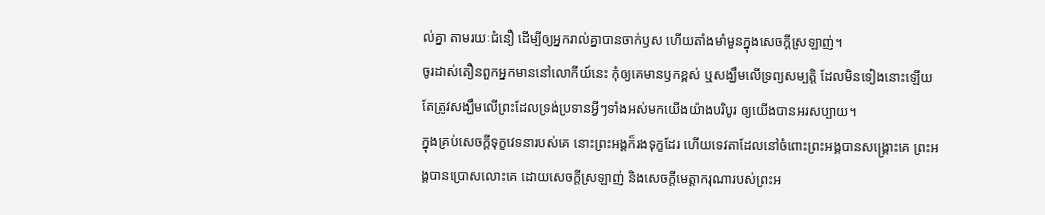ល់គ្នា តាមរយៈជំនឿ ដើម្បីឲ្យអ្នករាល់គ្នាបានចាក់ឫស ហើយតាំងមាំមួនក្នុងសេចក្តីស្រឡាញ់។
ចូរដាស់តឿនពួកអ្នកមាននៅលោកីយ៍នេះ កុំឲ្យគេមានឫកខ្ពស់ ឬសង្ឃឹមលើទ្រព្យសម្បត្តិ ដែលមិនទៀងនោះឡើយ តែត្រូវសង្ឃឹមលើព្រះដែលទ្រង់ប្រទានអ្វីៗទាំងអស់មកយើងយ៉ាងបរិបូរ ឲ្យយើងបានអរសប្បាយ។
ក្នុងគ្រប់សេចក្ដីទុក្ខវេទនារបស់គេ នោះព្រះអង្គក៏រងទុក្ខដែរ ហើយទេវតាដែលនៅចំពោះព្រះអង្គបានសង្គ្រោះគេ ព្រះអង្គបានប្រោសលោះគេ ដោយសេចក្ដីស្រឡាញ់ និងសេចក្ដីមេត្តាករុណារបស់ព្រះអ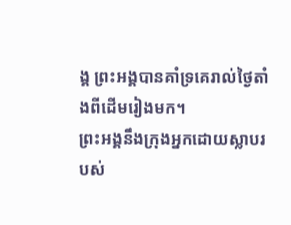ង្គ ព្រះអង្គបានគាំទ្រគេរាល់ថ្ងៃតាំងពីដើមរៀងមក។
ព្រះអង្គនឹងក្រុងអ្នកដោយស្លាបរបស់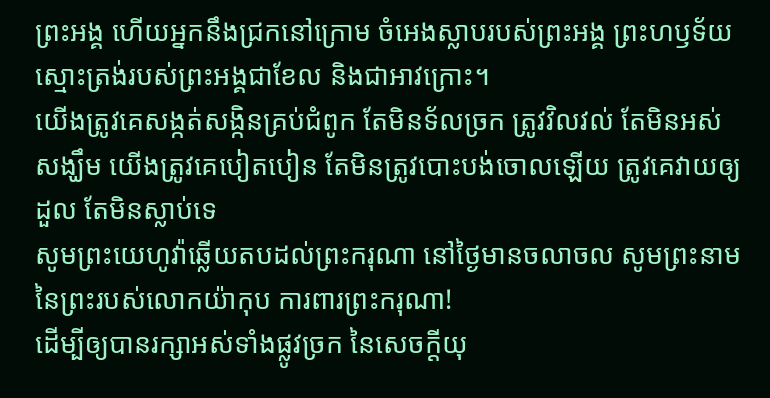ព្រះអង្គ ហើយអ្នកនឹងជ្រកនៅក្រោម ចំអេងស្លាបរបស់ព្រះអង្គ ព្រះហឫទ័យស្មោះត្រង់របស់ព្រះអង្គជាខែល និងជាអាវក្រោះ។
យើងត្រូវគេសង្កត់សង្កិនគ្រប់ជំពូក តែមិនទ័លច្រក ត្រូវវិលវល់ តែមិនអស់សង្ឃឹម យើងត្រូវគេបៀតបៀន តែមិនត្រូវបោះបង់ចោលឡើយ ត្រូវគេវាយឲ្យដួល តែមិនស្លាប់ទេ
សូមព្រះយេហូវ៉ាឆ្លើយតបដល់ព្រះករុណា នៅថ្ងៃមានចលាចល សូមព្រះនាមនៃព្រះរបស់លោកយ៉ាកុប ការពារព្រះករុណា!
ដើម្បីឲ្យបានរក្សាអស់ទាំងផ្លូវច្រក នៃសេចក្ដីយុ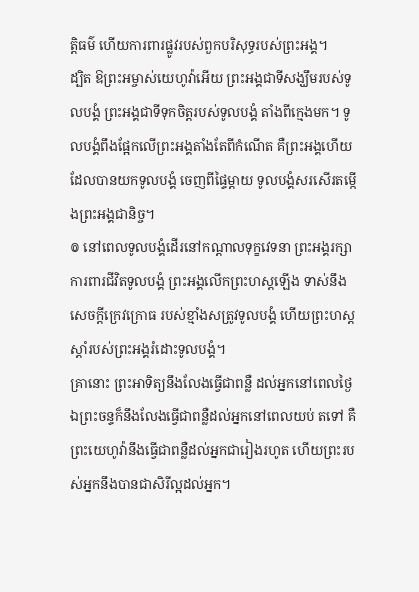ត្តិធម៌ ហើយការពារផ្លូវរបស់ពួកបរិសុទ្ធរបស់ព្រះអង្គ។
ដ្បិត ឱព្រះអម្ចាស់យេហូវ៉ាអើយ ព្រះអង្គជាទីសង្ឃឹមរបស់ទូលបង្គំ ព្រះអង្គជាទីទុកចិត្តរបស់ទូលបង្គំ តាំងពីក្មេងមក។ ទូលបង្គំពឹងផ្អែកលើព្រះអង្គតាំងតែពីកំណើត គឺព្រះអង្គហើយដែលបានយកទូលបង្គំ ចេញពីផ្ទៃម្តាយ ទូលបង្គំសរសើរតម្កើងព្រះអង្គជានិច្ច។
៙ នៅពេលទូលបង្គំដើរនៅកណ្ដាលទុក្ខវេទនា ព្រះអង្គរក្សាការពារជីវិតទូលបង្គំ ព្រះអង្គលើកព្រះហស្តឡើង ទាស់នឹងសេចក្ដីក្រេវក្រោធ របស់ខ្មាំងសត្រូវទូលបង្គំ ហើយព្រះហស្តស្តាំរបស់ព្រះអង្គរំដោះទូលបង្គំ។
គ្រានោះ ព្រះអាទិត្យនឹងលែងធ្វើជាពន្លឺ ដល់អ្នកនៅពេលថ្ងៃ ឯព្រះចន្ទក៏នឹងលែងធ្វើជាពន្លឺដល់អ្នកនៅពេលយប់ តទៅ គឺព្រះយេហូវ៉ានឹងធ្វើជាពន្លឺដល់អ្នកជារៀងរហូត ហើយព្រះរបស់អ្នកនឹងបានជាសិរីល្អដល់អ្នក។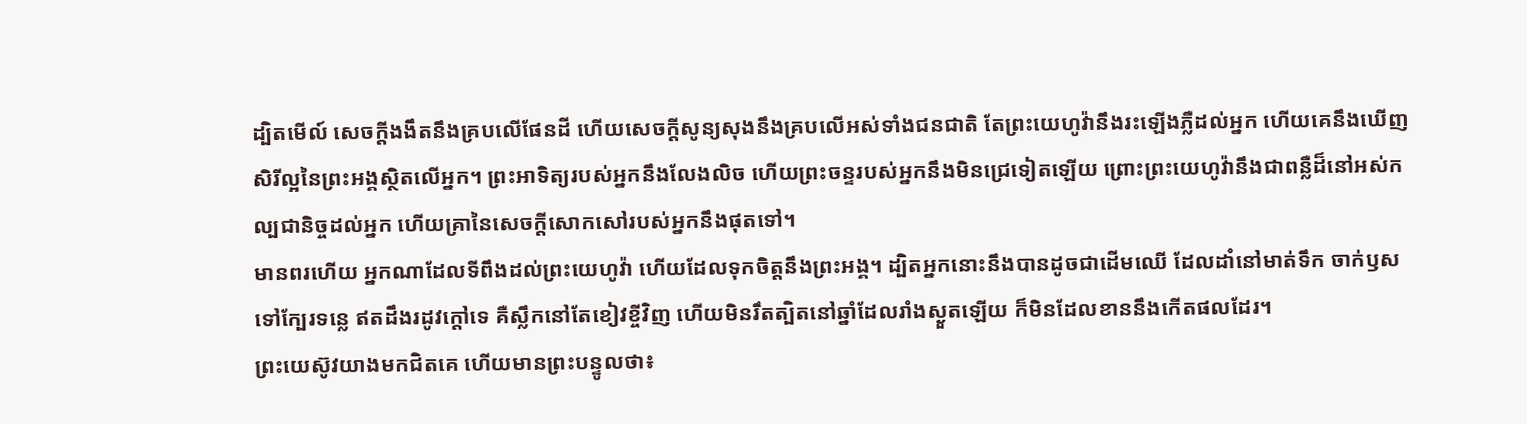ដ្បិតមើល៍ សេចក្ដីងងឹតនឹងគ្របលើផែនដី ហើយសេចក្ដីសូន្យសុងនឹងគ្របលើអស់ទាំងជនជាតិ តែព្រះយេហូវ៉ានឹងរះឡើងភ្លឺដល់អ្នក ហើយគេនឹងឃើញសិរីល្អនៃព្រះអង្គស្ថិតលើអ្នក។ ព្រះអាទិត្យរបស់អ្នកនឹងលែងលិច ហើយព្រះចន្ទរបស់អ្នកនឹងមិនជ្រេទៀតឡើយ ព្រោះព្រះយេហូវ៉ានឹងជាពន្លឺដ៏នៅអស់កល្បជានិច្ចដល់អ្នក ហើយគ្រានៃសេចក្ដីសោកសៅរបស់អ្នកនឹងផុតទៅ។
មានពរហើយ អ្នកណាដែលទីពឹងដល់ព្រះយេហូវ៉ា ហើយដែលទុកចិត្តនឹងព្រះអង្គ។ ដ្បិតអ្នកនោះនឹងបានដូចជាដើមឈើ ដែលដាំនៅមាត់ទឹក ចាក់ឫសទៅក្បែរទន្លេ ឥតដឹងរដូវក្តៅទេ គឺស្លឹកនៅតែខៀវខ្ចីវិញ ហើយមិនរឹតត្បិតនៅឆ្នាំដែលរាំងស្ងួតឡើយ ក៏មិនដែលខាននឹងកើតផលដែរ។
ព្រះយេស៊ូវយាងមកជិតគេ ហើយមានព្រះបន្ទូលថា៖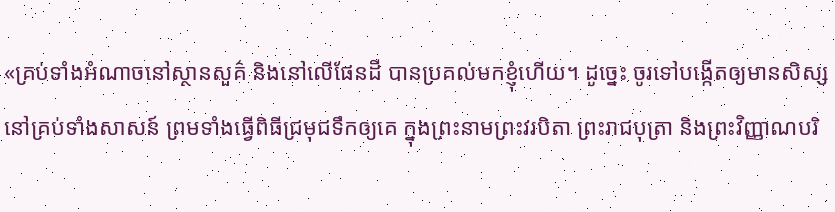«គ្រប់ទាំងអំណាចនៅស្ថានសួគ៌ និងនៅលើផែនដី បានប្រគល់មកខ្ញុំហើយ។ ដូច្នេះ ចូរទៅបង្កើតឲ្យមានសិស្សនៅគ្រប់ទាំងសាសន៍ ព្រមទាំងធ្វើពិធីជ្រមុជទឹកឲ្យគេ ក្នុងព្រះនាមព្រះវរបិតា ព្រះរាជបុត្រា និងព្រះវិញ្ញាណបរិ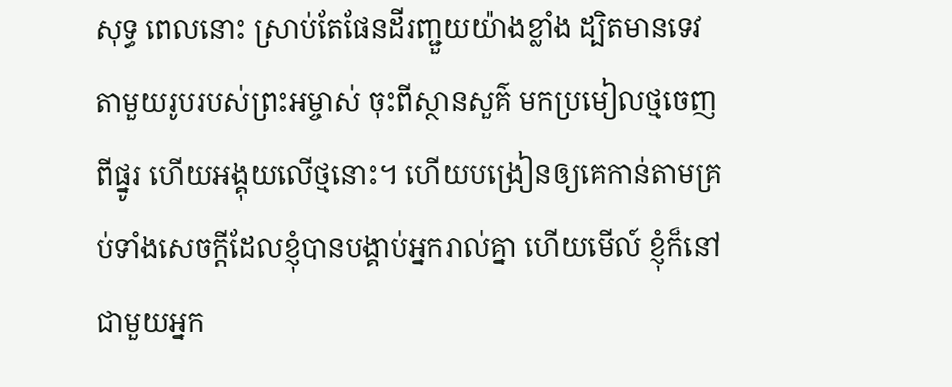សុទ្ធ ពេលនោះ ស្រាប់តែផែនដីរញ្ជួយយ៉ាងខ្លាំង ដ្បិតមានទេវតាមួយរូបរបស់ព្រះអម្ចាស់ ចុះពីស្ថានសួគ៌ មកប្រមៀលថ្មចេញពីផ្នូរ ហើយអង្គុយលើថ្មនោះ។ ហើយបង្រៀនឲ្យគេកាន់តាមគ្រប់ទាំងសេចក្តីដែលខ្ញុំបានបង្គាប់អ្នករាល់គ្នា ហើយមើល៍ ខ្ញុំក៏នៅជាមួយអ្នក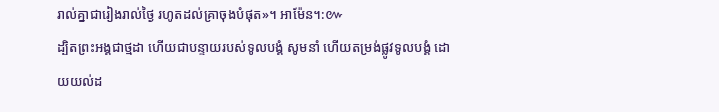រាល់គ្នាជារៀងរាល់ថ្ងៃ រហូតដល់គ្រាចុងបំផុត»។ អាម៉ែន។:៚
ដ្បិតព្រះអង្គជាថ្មដា ហើយជាបន្ទាយរបស់ទូលបង្គំ សូមនាំ ហើយតម្រង់ផ្លូវទូលបង្គំ ដោយយល់ដ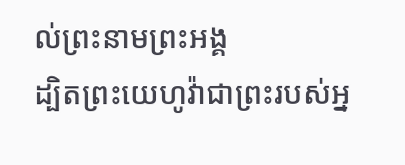ល់ព្រះនាមព្រះអង្គ
ដ្បិតព្រះយេហូវ៉ាជាព្រះរបស់អ្ន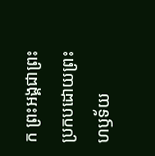ក ព្រះអង្គជាព្រះប្រកបដោយព្រះហឫទ័យ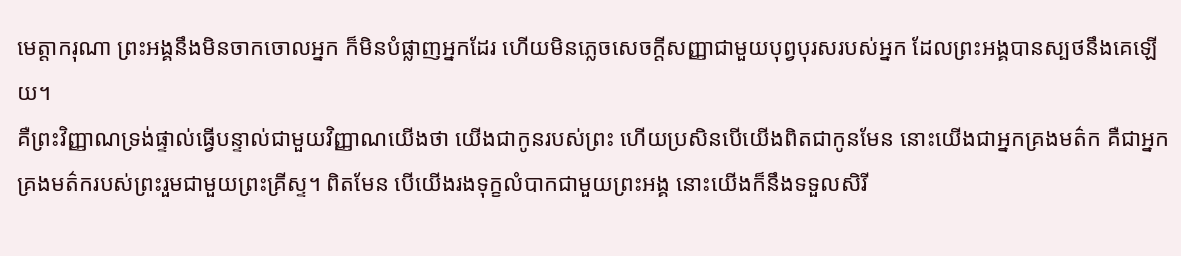មេត្តាករុណា ព្រះអង្គនឹងមិនចាកចោលអ្នក ក៏មិនបំផ្លាញអ្នកដែរ ហើយមិនភ្លេចសេចក្ដីសញ្ញាជាមួយបុព្វបុរសរបស់អ្នក ដែលព្រះអង្គបានស្បថនឹងគេឡើយ។
គឺព្រះវិញ្ញាណទ្រង់ផ្ទាល់ធ្វើបន្ទាល់ជាមួយវិញ្ញាណយើងថា យើងជាកូនរបស់ព្រះ ហើយប្រសិនបើយើងពិតជាកូនមែន នោះយើងជាអ្នកគ្រងមត៌ក គឺជាអ្នកគ្រងមត៌ករបស់ព្រះរួមជាមួយព្រះគ្រីស្ទ។ ពិតមែន បើយើងរងទុក្ខលំបាកជាមួយព្រះអង្គ នោះយើងក៏នឹងទទួលសិរី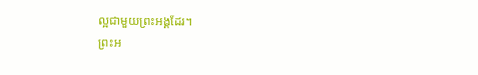ល្អជាមួយព្រះអង្គដែរ។
ព្រះអ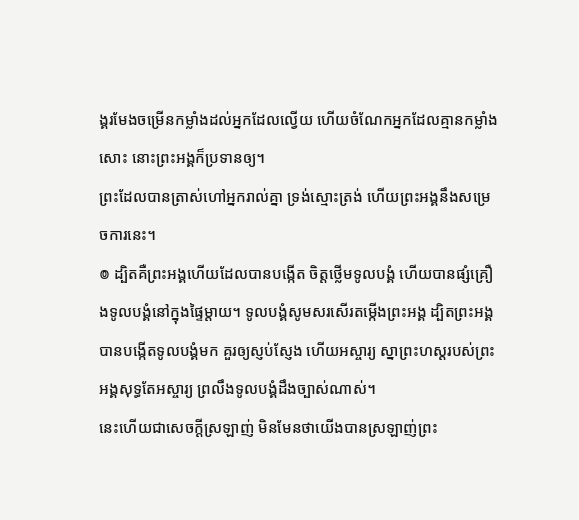ង្គរមែងចម្រើនកម្លាំងដល់អ្នកដែលល្វើយ ហើយចំណែកអ្នកដែលគ្មានកម្លាំងសោះ នោះព្រះអង្គក៏ប្រទានឲ្យ។
ព្រះដែលបានត្រាស់ហៅអ្នករាល់គ្នា ទ្រង់ស្មោះត្រង់ ហើយព្រះអង្គនឹងសម្រេចការនេះ។
៙ ដ្បិតគឺព្រះអង្គហើយដែលបានបង្កើត ចិត្តថ្លើមទូលបង្គំ ហើយបានផ្សំគ្រឿងទូលបង្គំនៅក្នុងផ្ទៃម្តាយ។ ទូលបង្គំសូមសរសើរតម្កើងព្រះអង្គ ដ្បិតព្រះអង្គបានបង្កើតទូលបង្គំមក គួរឲ្យស្ញប់ស្ញែង ហើយអស្ចារ្យ ស្នាព្រះហស្តរបស់ព្រះអង្គសុទ្ធតែអស្ចារ្យ ព្រលឹងទូលបង្គំដឹងច្បាស់ណាស់។
នេះហើយជាសេចក្ដីស្រឡាញ់ មិនមែនថាយើងបានស្រឡាញ់ព្រះ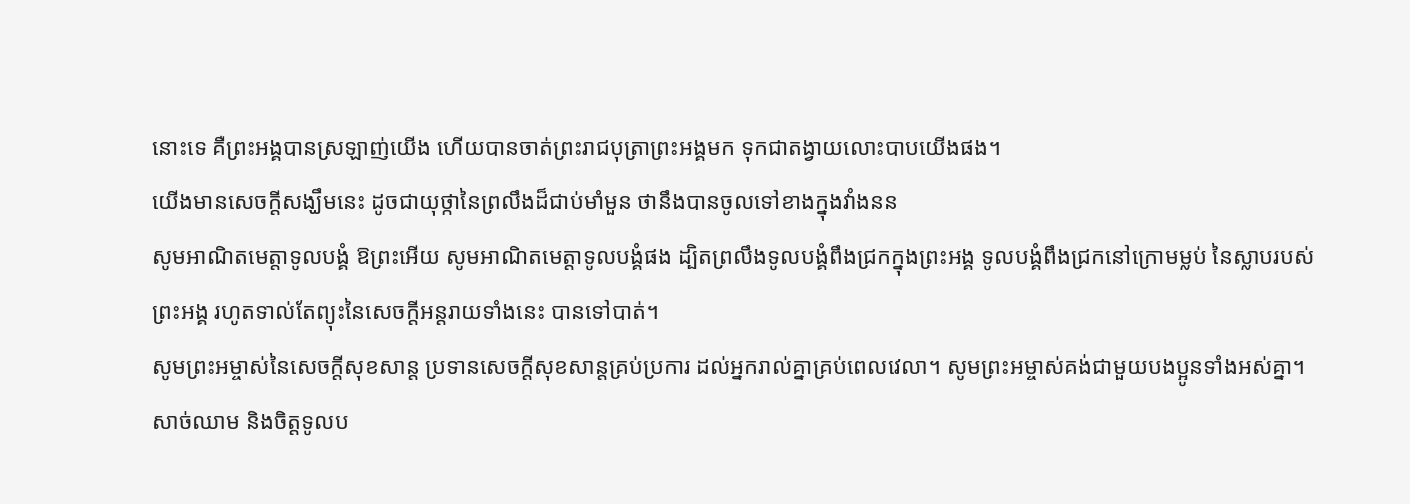នោះទេ គឺព្រះអង្គបានស្រឡាញ់យើង ហើយបានចាត់ព្រះរាជបុត្រាព្រះអង្គមក ទុកជាតង្វាយលោះបាបយើងផង។
យើងមានសេចក្ដីសង្ឃឹមនេះ ដូចជាយុថ្កានៃព្រលឹងដ៏ជាប់មាំមួន ថានឹងបានចូលទៅខាងក្នុងវាំងនន
សូមអាណិតមេត្តាទូលបង្គំ ឱព្រះអើយ សូមអាណិតមេត្តាទូលបង្គំផង ដ្បិតព្រលឹងទូលបង្គំពឹងជ្រកក្នុងព្រះអង្គ ទូលបង្គំពឹងជ្រកនៅក្រោមម្លប់ នៃស្លាបរបស់ព្រះអង្គ រហូតទាល់តែព្យុះនៃសេចក្ដីអន្តរាយទាំងនេះ បានទៅបាត់។
សូមព្រះអម្ចាស់នៃសេចក្ដីសុខសាន្ត ប្រទានសេចក្ដីសុខសាន្តគ្រប់ប្រការ ដល់អ្នករាល់គ្នាគ្រប់ពេលវេលា។ សូមព្រះអម្ចាស់គង់ជាមួយបងប្អូនទាំងអស់គ្នា។
សាច់ឈាម និងចិត្តទូលប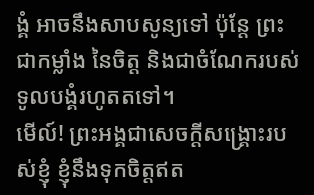ង្គំ អាចនឹងសាបសូន្យទៅ ប៉ុន្តែ ព្រះជាកម្លាំង នៃចិត្ត និងជាចំណែករបស់ទូលបង្គំរហូតតទៅ។
មើល៍! ព្រះអង្គជាសេចក្ដីសង្គ្រោះរបស់ខ្ញុំ ខ្ញុំនឹងទុកចិត្តឥត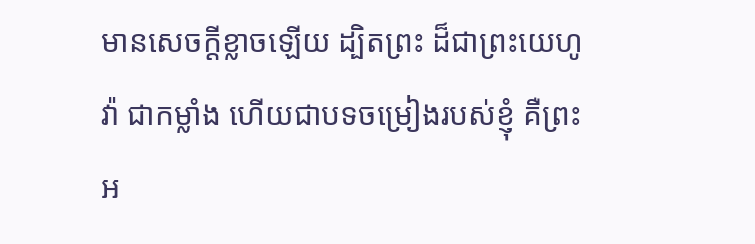មានសេចក្ដីខ្លាចឡើយ ដ្បិតព្រះ ដ៏ជាព្រះយេហូវ៉ា ជាកម្លាំង ហើយជាបទចម្រៀងរបស់ខ្ញុំ គឺព្រះអ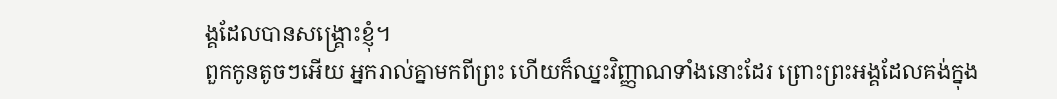ង្គដែលបានសង្គ្រោះខ្ញុំ។
ពួកកូនតូចៗអើយ អ្នករាល់គ្នាមកពីព្រះ ហើយក៏ឈ្នះវិញ្ញាណទាំងនោះដែរ ព្រោះព្រះអង្គដែលគង់ក្នុង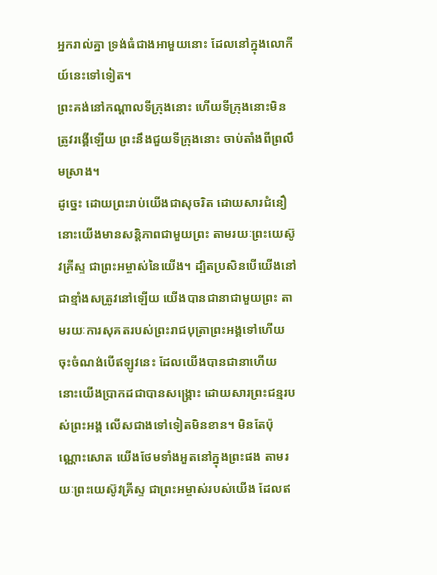អ្នករាល់គ្នា ទ្រង់ធំជាងអាមួយនោះ ដែលនៅក្នុងលោកីយ៍នេះទៅទៀត។
ព្រះគង់នៅកណ្ដាលទីក្រុងនោះ ហើយទីក្រុងនោះមិនត្រូវរង្គើឡើយ ព្រះនឹងជួយទីក្រុងនោះ ចាប់តាំងពីព្រលឹមស្រាង។
ដូច្នេះ ដោយព្រះរាប់យើងជាសុចរិត ដោយសារជំនឿ នោះយើងមានសន្ដិភាពជាមួយព្រះ តាមរយៈព្រះយេស៊ូវគ្រីស្ទ ជាព្រះអម្ចាស់នៃយើង។ ដ្បិតប្រសិនបើយើងនៅជាខ្មាំងសត្រូវនៅឡើយ យើងបានជានាជាមួយព្រះ តាមរយៈការសុគតរបស់ព្រះរាជបុត្រាព្រះអង្គទៅហើយ ចុះចំណង់បើឥឡូវនេះ ដែលយើងបានជានាហើយ នោះយើងប្រាកដជាបានសង្គ្រោះ ដោយសារព្រះជន្មរបស់ព្រះអង្គ លើសជាងទៅទៀតមិនខាន។ មិនតែប៉ុណ្ណោះសោត យើងថែមទាំងអួតនៅក្នុងព្រះផង តាមរយៈព្រះយេស៊ូវគ្រីស្ទ ជាព្រះអម្ចាស់របស់យើង ដែលឥ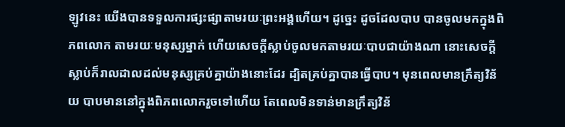ឡូវនេះ យើងបានទទួលការផ្សះផ្សាតាមរយៈព្រះអង្គហើយ។ ដូច្នេះ ដូចដែលបាប បានចូលមកក្នុងពិភពលោក តាមរយៈមនុស្សម្នាក់ ហើយសេចក្តីស្លាប់ចូលមកតាមរយៈបាបជាយ៉ាងណា នោះសេចក្តីស្លាប់ក៏រាលដាលដល់មនុស្សគ្រប់គ្នាយ៉ាងនោះដែរ ដ្បិតគ្រប់គ្នាបានធ្វើបាប។ មុនពេលមានក្រឹត្យវិន័យ បាបមាននៅក្នុងពិភពលោករួចទៅហើយ តែពេលមិនទាន់មានក្រឹត្យវិន័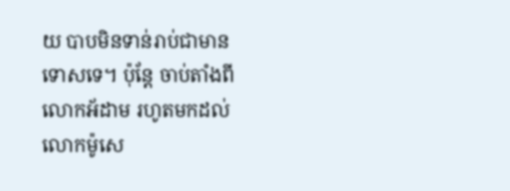យ បាបមិនទាន់រាប់ជាមានទោសទេ។ ប៉ុន្តែ ចាប់តាំងពីលោកអ័ដាម រហូតមកដល់លោកម៉ូសេ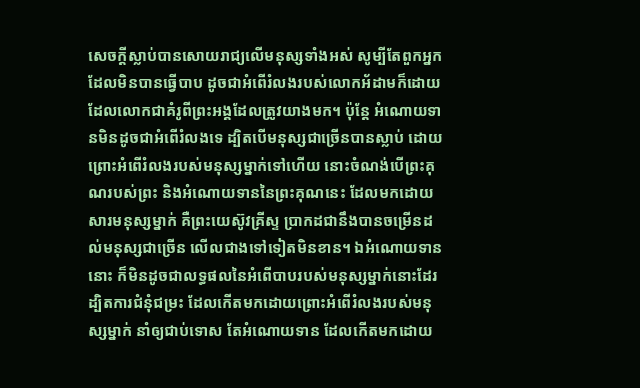សេចក្តីស្លាប់បានសោយរាជ្យលើមនុស្សទាំងអស់ សូម្បីតែពួកអ្នកដែលមិនបានធ្វើបាប ដូចជាអំពើរំលងរបស់លោកអ័ដាមក៏ដោយ ដែលលោកជាគំរូពីព្រះអង្គដែលត្រូវយាងមក។ ប៉ុន្តែ អំណោយទានមិនដូចជាអំពើរំលងទេ ដ្បិតបើមនុស្សជាច្រើនបានស្លាប់ ដោយព្រោះអំពើរំលងរបស់មនុស្សម្នាក់ទៅហើយ នោះចំណង់បើព្រះគុណរបស់ព្រះ និងអំណោយទាននៃព្រះគុណនេះ ដែលមកដោយសារមនុស្សម្នាក់ គឺព្រះយេស៊ូវគ្រីស្ទ ប្រាកដជានឹងបានចម្រើនដល់មនុស្សជាច្រើន លើលជាងទៅទៀតមិនខាន។ ឯអំណោយទាននោះ ក៏មិនដូចជាលទ្ធផលនៃអំពើបាបរបស់មនុស្សម្នាក់នោះដែរ ដ្បិតការជំនុំជម្រះ ដែលកើតមកដោយព្រោះអំពើរំលងរបស់មនុស្សម្នាក់ នាំឲ្យជាប់ទោស តែអំណោយទាន ដែលកើតមកដោយ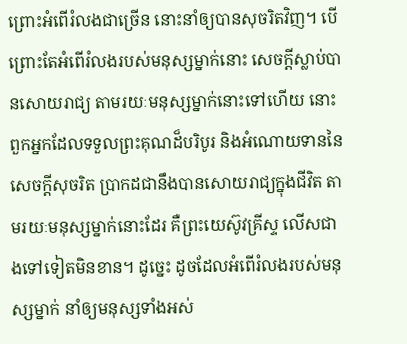ព្រោះអំពើរំលងជាច្រើន នោះនាំឲ្យបានសុចរិតវិញ។ បើព្រោះតែអំពើរំលងរបស់មនុស្សម្នាក់នោះ សេចក្តីស្លាប់បានសោយរាជ្យ តាមរយៈមនុស្សម្នាក់នោះទៅហើយ នោះពួកអ្នកដែលទទួលព្រះគុណដ៏បរិបូរ និងអំណោយទាននៃសេចក្តីសុចរិត ប្រាកដជានឹងបានសោយរាជ្យក្នុងជីវិត តាមរយៈមនុស្សម្នាក់នោះដែរ គឺព្រះយេស៊ូវគ្រីស្ទ លើសជាងទៅទៀតមិនខាន។ ដូច្នេះ ដូចដែលអំពើរំលងរបស់មនុស្សម្នាក់ នាំឲ្យមនុស្សទាំងអស់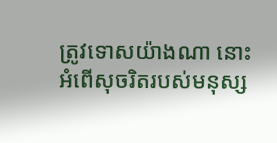ត្រូវទោសយ៉ាងណា នោះអំពើសុចរិតរបស់មនុស្ស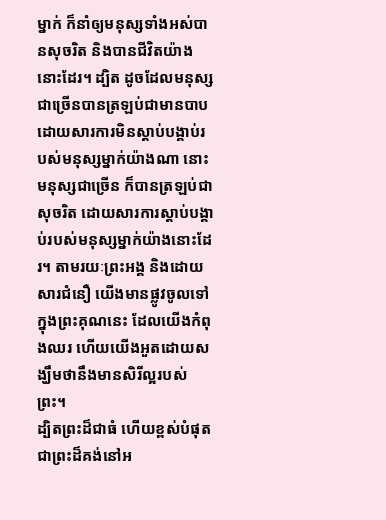ម្នាក់ ក៏នាំឲ្យមនុស្សទាំងអស់បានសុចរិត និងបានជីវិតយ៉ាងនោះដែរ។ ដ្បិត ដូចដែលមនុស្សជាច្រើនបានត្រឡប់ជាមានបាប ដោយសារការមិនស្តាប់បង្គាប់របស់មនុស្សម្នាក់យ៉ាងណា នោះមនុស្សជាច្រើន ក៏បានត្រឡប់ជាសុចរិត ដោយសារការស្តាប់បង្គាប់របស់មនុស្សម្នាក់យ៉ាងនោះដែរ។ តាមរយៈព្រះអង្គ និងដោយសារជំនឿ យើងមានផ្លូវចូលទៅក្នុងព្រះគុណនេះ ដែលយើងកំពុងឈរ ហើយយើងអួតដោយសង្ឃឹមថានឹងមានសិរីល្អរបស់ព្រះ។
ដ្បិតព្រះដ៏ជាធំ ហើយខ្ពស់បំផុត ជាព្រះដ៏គង់នៅអ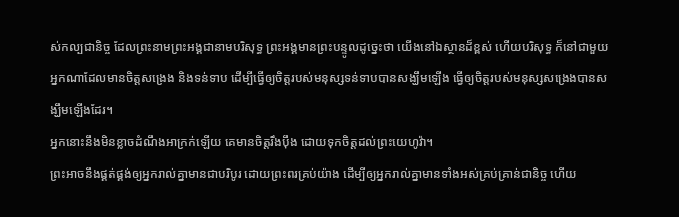ស់កល្បជានិច្ច ដែលព្រះនាមព្រះអង្គជានាមបរិសុទ្ធ ព្រះអង្គមានព្រះបន្ទូលដូច្នេះថា យើងនៅឯស្ថានដ៏ខ្ពស់ ហើយបរិសុទ្ធ ក៏នៅជាមួយអ្នកណាដែលមានចិត្តសង្រេង និងទន់ទាប ដើម្បីធ្វើឲ្យចិត្តរបស់មនុស្សទន់ទាបបានសង្ឃឹមឡើង ធ្វើឲ្យចិត្តរបស់មនុស្សសង្រេងបានសង្ឃឹមឡើងដែរ។
អ្នកនោះនឹងមិនខ្លាចដំណឹងអាក្រក់ឡើយ គេមានចិត្តរឹងប៉ឹង ដោយទុកចិត្តដល់ព្រះយេហូវ៉ា។
ព្រះអាចនឹងផ្គត់ផ្គង់ឲ្យអ្នករាល់គ្នាមានជាបរិបូរ ដោយព្រះពរគ្រប់យ៉ាង ដើម្បីឲ្យអ្នករាល់គ្នាមានទាំងអស់គ្រប់គ្រាន់ជានិច្ច ហើយ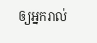ឲ្យអ្នករាល់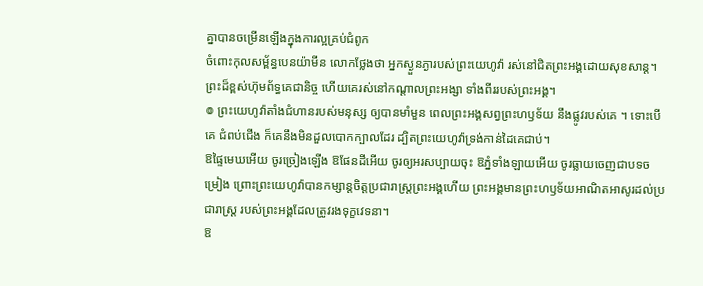គ្នាបានចម្រើនឡើងក្នុងការល្អគ្រប់ជំពូក
ចំពោះកុលសម្ព័ន្ធបេនយ៉ាមីន លោកថ្លែងថា អ្នកស្ងួនភ្ងារបស់ព្រះយេហូវ៉ា រស់នៅជិតព្រះអង្គដោយសុខសាន្ត។ ព្រះដ៏ខ្ពស់ហ៊ុមព័ទ្ធគេជានិច្ច ហើយគេរស់នៅកណ្ដាលព្រះអង្សា ទាំងពីររបស់ព្រះអង្គ។
៙ ព្រះយេហូវ៉ាតាំងជំហានរបស់មនុស្ស ឲ្យបានមាំមួន ពេលព្រះអង្គសព្វព្រះហឫទ័យ នឹងផ្លូវរបស់គេ ។ ទោះបើគេ ជំពប់ជើង ក៏គេនឹងមិនដួលបោកក្បាលដែរ ដ្បិតព្រះយេហូវ៉ាទ្រង់កាន់ដៃគេជាប់។
ឱផ្ទៃមេឃអើយ ចូរច្រៀងឡើង ឱផែនដីអើយ ចូរឲ្យអរសប្បាយចុះ ឱភ្នំទាំងឡាយអើយ ចូរធ្លាយចេញជាបទចម្រៀង ព្រោះព្រះយេហូវ៉ាបានកម្សាន្តចិត្តប្រជារាស្ត្រព្រះអង្គហើយ ព្រះអង្គមានព្រះហឫទ័យអាណិតអាសូរដល់ប្រជារាស្ត្រ របស់ព្រះអង្គដែលត្រូវរងទុក្ខវេទនា។
ឱ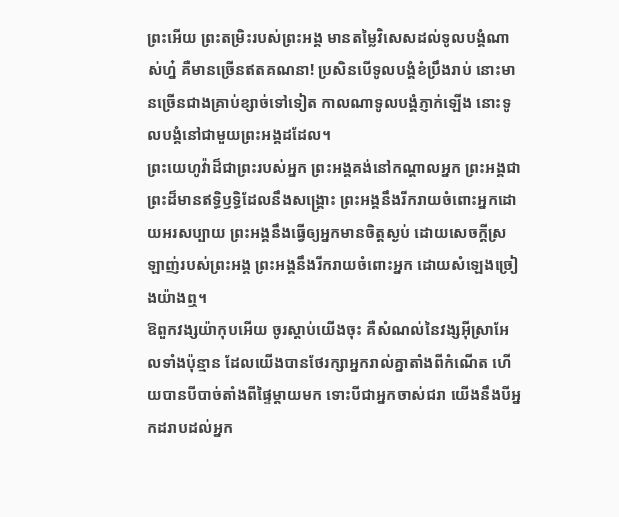ព្រះអើយ ព្រះតម្រិះរបស់ព្រះអង្គ មានតម្លៃវិសេសដល់ទូលបង្គំណាស់ហ្ន៎ គឺមានច្រើនឥតគណនា! ប្រសិនបើទូលបង្គំខំប្រឹងរាប់ នោះមានច្រើនជាងគ្រាប់ខ្សាច់ទៅទៀត កាលណាទូលបង្គំភ្ញាក់ឡើង នោះទូលបង្គំនៅជាមួយព្រះអង្គដដែល។
ព្រះយេហូវ៉ាដ៏ជាព្រះរបស់អ្នក ព្រះអង្គគង់នៅកណ្ដាលអ្នក ព្រះអង្គជាព្រះដ៏មានឥទ្ធិឫទ្ធិដែលនឹងសង្គ្រោះ ព្រះអង្គនឹងរីករាយចំពោះអ្នកដោយអរសប្បាយ ព្រះអង្គនឹងធ្វើឲ្យអ្នកមានចិត្តស្ងប់ ដោយសេចក្ដីស្រឡាញ់របស់ព្រះអង្គ ព្រះអង្គនឹងរីករាយចំពោះអ្នក ដោយសំឡេងច្រៀងយ៉ាងឮ។
ឱពួកវង្សយ៉ាកុបអើយ ចូរស្តាប់យើងចុះ គឺសំណល់នៃវង្សអ៊ីស្រាអែលទាំងប៉ុន្មាន ដែលយើងបានថែរក្សាអ្នករាល់គ្នាតាំងពីកំណើត ហើយបានបីបាច់តាំងពីផ្ទៃម្តាយមក ទោះបីជាអ្នកចាស់ជរា យើងនឹងបីអ្នកដរាបដល់អ្នក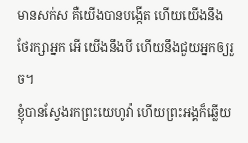មានសក់ស គឺយើងបានបង្កើត ហើយយើងនឹងថែរក្សាអ្នក អើ យើងនឹងបី ហើយនឹងជួយអ្នកឲ្យរួច។
ខ្ញុំបានស្វែងរកព្រះយេហូវ៉ា ហើយព្រះអង្គក៏ឆ្លើយ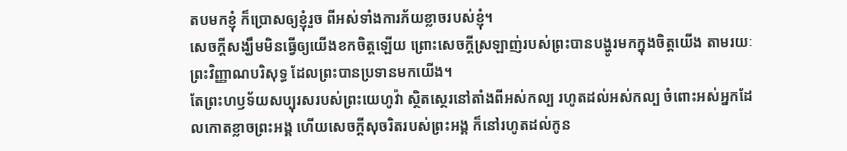តបមកខ្ញុំ ក៏ប្រោសឲ្យខ្ញុំរួច ពីអស់ទាំងការភ័យខ្លាចរបស់ខ្ញុំ។
សេចក្តីសង្ឃឹមមិនធ្វើឲ្យយើងខកចិត្តឡើយ ព្រោះសេចក្តីស្រឡាញ់របស់ព្រះបានបង្ហូរមកក្នុងចិត្តយើង តាមរយៈព្រះវិញ្ញាណបរិសុទ្ធ ដែលព្រះបានប្រទានមកយើង។
តែព្រះហឫទ័យសប្បុរសរបស់ព្រះយេហូវ៉ា ស្ថិតស្ថេរនៅតាំងពីអស់កល្ប រហូតដល់អស់កល្ប ចំពោះអស់អ្នកដែលកោតខ្លាចព្រះអង្គ ហើយសេចក្ដីសុចរិតរបស់ព្រះអង្គ ក៏នៅរហូតដល់កូន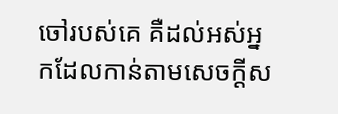ចៅរបស់គេ គឺដល់អស់អ្នកដែលកាន់តាមសេចក្ដីស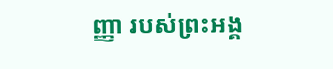ញ្ញា របស់ព្រះអង្គ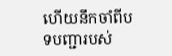ហើយនឹកចាំពីបទបញ្ជារបស់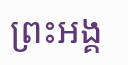ព្រះអង្គ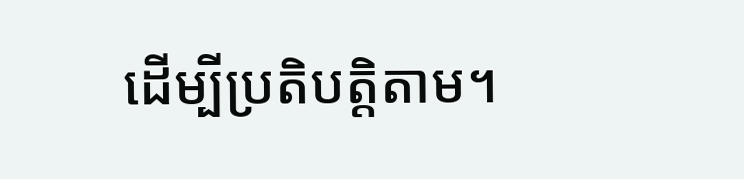ដើម្បីប្រតិបត្តិតាម។